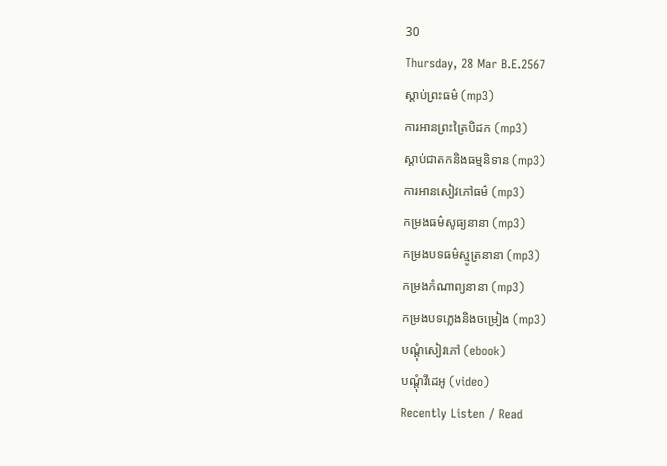30
Thursday, 28 Mar B.E.2567
ស្តាប់ព្រះធម៌ (mp3)
ការអានព្រះត្រៃបិដក (mp3)
ស្តាប់ជាតកនិងធម្មនិទាន (mp3)
ការអានសៀវភៅធម៌ (mp3)
កម្រងធម៌សូធ្យនានា (mp3)
កម្រងបទធម៌ស្មូត្រនានា (mp3)
កម្រងកំណាព្យនានា (mp3)
កម្រងបទភ្លេងនិងចម្រៀង (mp3)
បណ្តុំសៀវភៅ (ebook)
បណ្តុំវីដេអូ (video)
Recently Listen / Read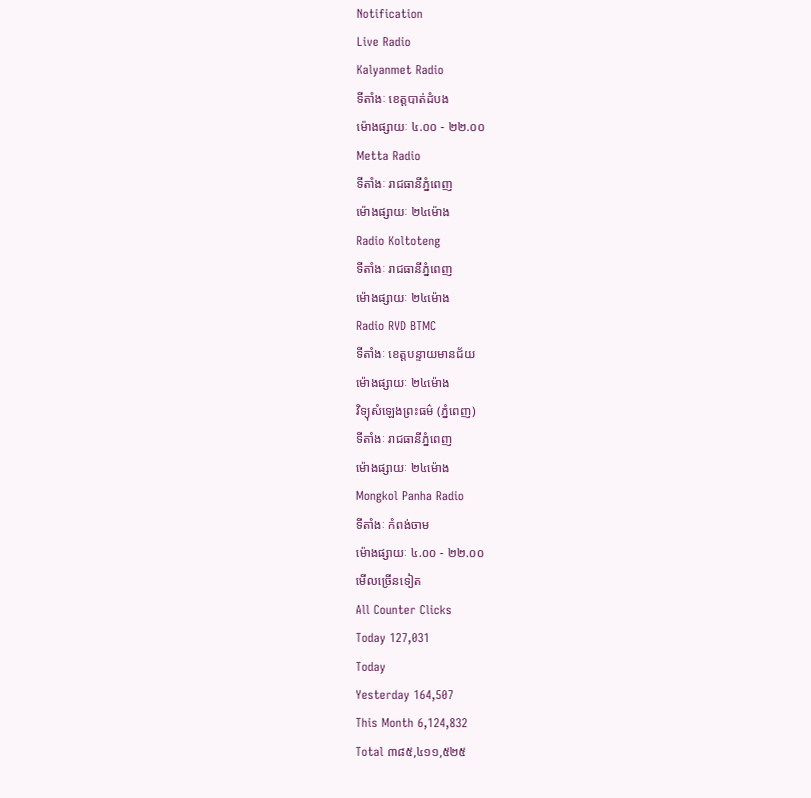Notification
Live Radio
Kalyanmet Radio
ទីតាំងៈ ខេត្តបាត់ដំបង
ម៉ោងផ្សាយៈ ៤.០០ - ២២.០០
Metta Radio
ទីតាំងៈ រាជធានីភ្នំពេញ
ម៉ោងផ្សាយៈ ២៤ម៉ោង
Radio Koltoteng
ទីតាំងៈ រាជធានីភ្នំពេញ
ម៉ោងផ្សាយៈ ២៤ម៉ោង
Radio RVD BTMC
ទីតាំងៈ ខេត្តបន្ទាយមានជ័យ
ម៉ោងផ្សាយៈ ២៤ម៉ោង
វិទ្យុសំឡេងព្រះធម៌ (ភ្នំពេញ)
ទីតាំងៈ រាជធានីភ្នំពេញ
ម៉ោងផ្សាយៈ ២៤ម៉ោង
Mongkol Panha Radio
ទីតាំងៈ កំពង់ចាម
ម៉ោងផ្សាយៈ ៤.០០ - ២២.០០
មើលច្រើនទៀត
All Counter Clicks
Today 127,031
Today
Yesterday 164,507
This Month 6,124,832
Total ៣៨៥,៤១១,៥២៥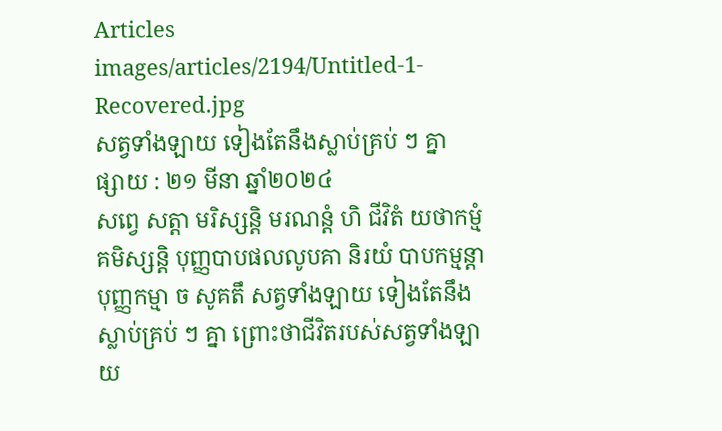Articles
images/articles/2194/Untitled-1-Recovered.jpg
សត្វទាំងឡាយ ទៀងតែនឹងស្លាប់គ្រប់ ៗ គ្នា
ផ្សាយ : ២១ មីនា ឆ្នាំ២០២៤
សព្វេ សត្តា មរិស្សន្តិ មរណន្តំ ហិ ជីវិតំ យថាកម្មំ គមិស្សន្តិ បុញ្ញបាបផលលូបគា និរយំ បាបកម្មន្តា បុញ្ញកម្មា ច សូគតឹ សត្វទាំងឡាយ ទៀងតែនឹងស្លាប់គ្រប់ ៗ គ្នា ព្រោះថាជីវិតរបស់សត្វទាំងឡាយ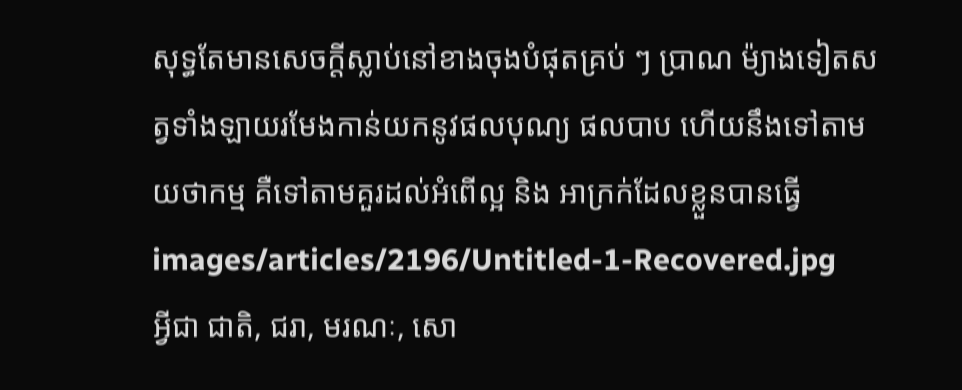សុទ្ធតែមានសេចក្តីស្លាប់នៅខាងចុងបំផុតគ្រប់ ៗ ប្រាណ ម៉្យាងទៀតសត្វទាំងឡាយរមែងកាន់យកនូវផលបុណ្យ ផលបាប ហើយនឹងទៅតាមយថាកម្ម គឺទៅតាមគួរដល់អំពើល្អ និង អាក្រក់ដែលខ្លួនបានធ្វើ
images/articles/2196/Untitled-1-Recovered.jpg
អ្វីជា ជាតិ, ជរា, មរណៈ, សោ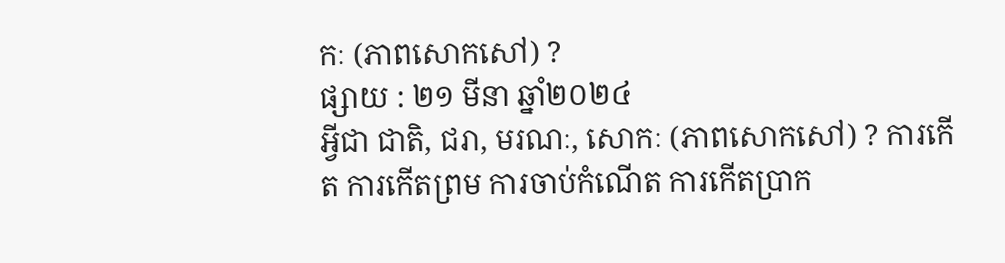កៈ (ភាពសោកសៅ) ?
ផ្សាយ : ២១ មីនា ឆ្នាំ២០២៤
អ្វីជា ជាតិ, ជរា, មរណៈ, សោកៈ (ភាពសោកសៅ) ? ការកើត ការកើតព្រម ការចាប់កំណើត ការកើតប្រាក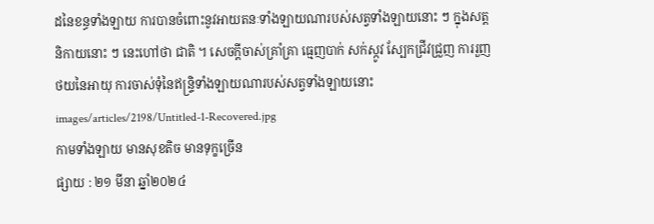ដនៃខន្ធទាំងឡាយ ការបានចំពោះនូវអាយតនៈទាំងឡាយណារបស់សត្វទាំងឡាយនោះ ៗ ក្នុងសត្តនិកាយនោះ ៗ នេះហៅថា ជាតិ ។ សេចក្តីចាស់គ្រាំគ្រា ធ្មេញបាក់ សក់ស្កូវ ស្បែកជ្រីវជ្រួញ ការរួញថយនៃអាយុ ការចាស់ទុំនៃឥន្រ្ទិទាំងឡាយណារបស់សត្វទាំងឡាយនោះ
images/articles/2198/Untitled-1-Recovered.jpg
កាមទាំងឡាយ មានសុខតិច មានទុក្ខច្រើន
ផ្សាយ : ២១ មីនា ឆ្នាំ២០២៤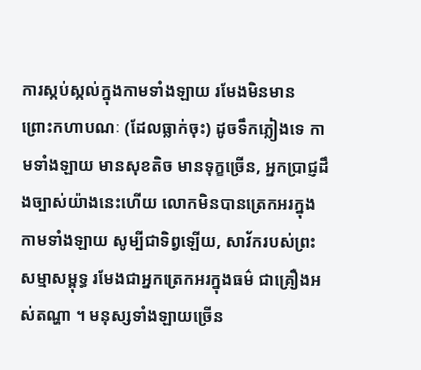ការស្កប់ស្កល់ក្នុងកាមទាំងឡាយ រមែងមិនមាន ព្រោះកហាបណៈ (ដែលធ្លាក់ចុះ) ដូចទឹកភ្លៀងទេ កាមទាំងឡាយ មានសុខតិច មានទុក្ខច្រើន, អ្នកប្រាជ្ញដឹងច្បាស់យ៉ាងនេះហើយ លោកមិនបានត្រេកអរក្នុងកាមទាំងឡាយ សូម្បីជាទិព្វឡើយ, សាវ័ករបស់ព្រះសម្មាសម្ពុទ្ធ រមែងជាអ្នកត្រេកអរក្នុងធម៌ ជាគ្រឿងអស់តណ្ហា ។ មនុស្សទាំងឡាយច្រើន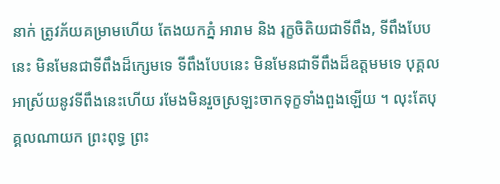នាក់ ត្រូវភ័យគម្រាមហើយ តែងយកភ្នំ អារាម និង រុក្ខចិតិយជាទីពឹង, ទីពឹងបែបនេះ មិនមែនជាទីពឹងដ៏ក្សេមទេ ទីពឹងបែបនេះ មិនមែនជាទីពឹងដ៏ឧត្តមមទេ បុគ្គលអាស្រ័យនូវទីពឹងនេះហើយ រមែងមិនរួចស្រឡះចាកទុក្ខទាំងពួងឡើយ ។ លុះតែបុគ្គលណាយក ព្រះពុទ្ធ ព្រះ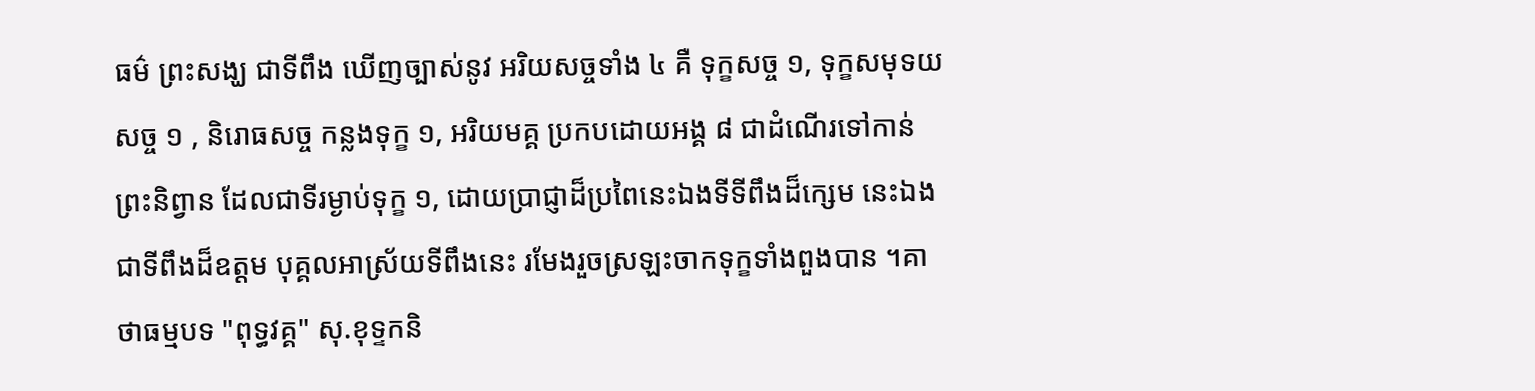ធម៌ ព្រះសង្ឃ ជាទីពឹង ឃើញច្បាស់នូវ អរិយសច្ចទាំង ៤ គឺ ទុក្ខសច្ច ១, ទុក្ខសមុទយសច្ច ១ , និរោធសច្ច កន្លងទុក្ខ ១, អរិយមគ្គ ប្រកបដោយអង្គ ៨ ជាដំណើរទៅកាន់ព្រះនិព្វាន ដែលជាទីរម្ងាប់ទុក្ខ ១, ដោយប្រាជ្ញាដ៏ប្រពៃនេះឯងទីទីពឹងដ៏ក្សេម នេះឯងជាទីពឹងដ៏ឧត្តម បុគ្គលអាស្រ័យទីពឹងនេះ រមែងរួចស្រឡះចាកទុក្ខទាំងពួងបាន ។គាថាធម្មបទ "ពុទ្ធវគ្គ" សុ.ខុទ្ទកនិ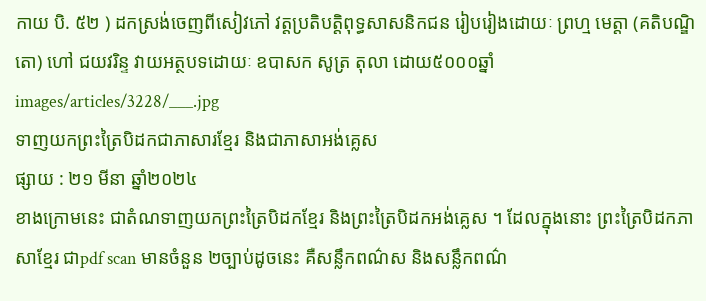កាយ បិ. ៥២ ) ដកស្រង់ចេញពីសៀវភៅ វត្តប្រតិបត្តិពុទ្ធសាសនិកជន រៀបរៀងដោយៈ ព្រហ្ម មេត្តា (គតិបណ្ឌិតោ) ហៅ ជយវរិន្ទ វាយអត្ថបទដោយៈ ឧបាសក សូត្រ តុលា ដោយ៥០០០ឆ្នាំ
images/articles/3228/___.jpg
ទាញយកព្រះត្រៃបិដកជាភាសារខ្មែរ និងជាភាសាអង់គ្លេស
ផ្សាយ : ២១ មីនា ឆ្នាំ២០២៤
ខាងក្រោមនេះ ជាតំណទាញយកព្រះត្រៃបិដកខ្មែរ និងព្រះត្រៃបិដកអង់គ្លេស ។ ដែលក្នុងនោះ ព្រះត្រៃបិដកភាសាខ្មែរ ជាpdf scan មានចំនួន ២ច្បាប់ដូចនេះ គឺសន្លឹកពណ៌ស និងសន្លឹកពណ៌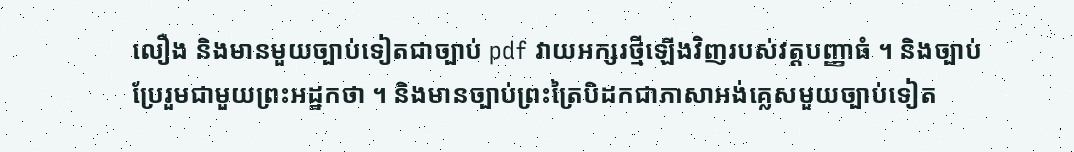លឿង និងមានមួយច្បាប់ទៀតជាច្បាប់ pdf វាយអក្សរថ្មីឡើងវិញរបស់វត្តបញ្ញាធំ ។ និងច្បាប់ប្រែរួមជាមួយព្រះអដ្ឋកថា ។ និងមានច្បាប់ព្រះត្រៃបិដកជាភាសាអង់គ្លេសមួយច្បាប់ទៀត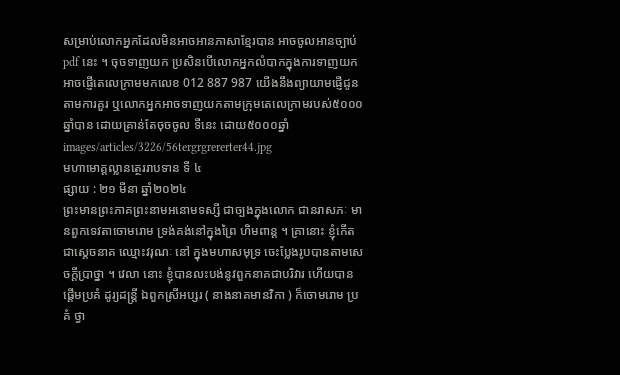សម្រាប់លោកអ្នកដែលមិនអាចអានភាសាខ្មែរបាន អាចចូលអានច្បាប់pdf នេះ ។ ចុចទាញយក ប្រសិនបើលោកអ្នកលំបាកក្នុងការទាញយក អាចផ្ញើតេលេក្រាមមកលេខ 012 887 987 យើងនឹងព្យាយាមផ្ញើជូនតាមការគួរ ឬលោកអ្នកអាចទាញយកតាមក្រុមតេលេក្រាមរបស់៥០០០ឆ្នាំបាន ដោយគ្រាន់តែចុចចូល ទីនេះ ដោយ៥០០០ឆ្នាំ
images/articles/3226/56tergrgrererter44.jpg
មហាមោគ្គល្លានត្ថេររាបទាន ទី ៤
ផ្សាយ : ២១ មីនា ឆ្នាំ២០២៤
ព្រះមានព្រះភាគព្រះនាមអនោមទស្សី ជាច្បងក្នុងលោក ជានរាសភៈ មានពួកទេវតាចោមរោម ទ្រង់គង់នៅក្នុងព្រៃ ហិមពាន្ត ។ គ្រានោះ ខ្ញុំកើតជាស្តេចនាគ ឈ្មោះវរុណៈ នៅ ក្នុងមហាសមុទ្រ ចេះប្លែងរូបបានតាមសេចក្តីប្រាថ្នា ។ វេលា នោះ ខ្ញុំបានលះបង់នូវពួកនាគជាបរិវារ ហើយបានផ្តើមប្រគំ ដូរ្យដន្រ្តី ឯពួកស្រីអប្សរ ( នាងនាគមានវិកា ) ក៏ចោមរោម ប្រគំ ថ្វា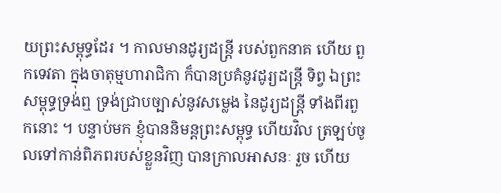យព្រះសម្ពុទ្ធដែរ ។ កាលមានដូរ្យដន្ត្រី របស់ពួកនាគ ហើយ ពួកទេវតា ក្នុងចាតុម្មហារាជិកា ក៏បានប្រគំនូវដូរ្យដន្រ្តី ទិព្វ ឯព្រះសម្ពុទ្ធទ្រង់ឮ ទ្រង់ជ្រាបច្បាស់នូវសម្លេង នៃដូរ្យដន្ត្រី ទាំងពីរពួកនោះ ។ បន្ទាប់មក ខ្ញុំបាននិមន្តព្រះសម្ពុទ្ធ ហើយវិល ត្រឡប់ចូលទៅកាន់ពិភពរបស់ខ្លួនវិញ បានក្រាលអាសនៈ រួច ហើយ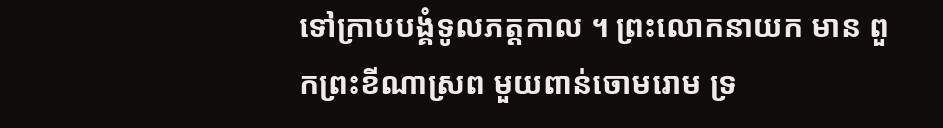ទៅក្រាបបង្គំទូលភត្តកាល ។ ព្រះលោកនាយក មាន ពួកព្រះខីណាស្រព មួយពាន់ចោមរោម ទ្រ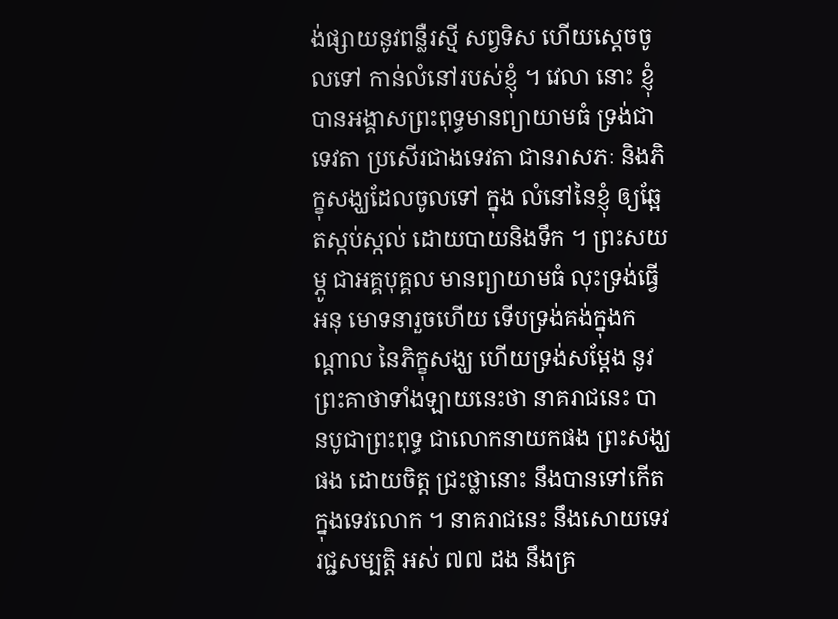ង់ផ្សាយនូវពន្លឺរស្មី សព្វទិស ហើយស្តេចចូលទៅ កាន់លំនៅរបស់ខ្ញុំ ។ វេលា នោះ ខ្ញុំបានអង្គាសព្រះពុទ្ធមានព្យាយាមធំ ទ្រង់ជាទេវតា ប្រសើរជាងទេវតា ជានរាសភៈ និងភិក្ខុសង្ឃដែលចូលទៅ ក្នុង លំនៅនៃខ្ញុំ ឲ្យឆ្អែតស្កប់ស្កល់ ដោយបាយនិងទឹក ។ ព្រះសយម្ភូ ជាអគ្គបុគ្គល មានព្យាយាមធំ លុះទ្រង់ធ្វើអនុ មោទនារួចហើយ ទើបទ្រង់គង់ក្នុងកណ្តាល នៃភិក្ខុសង្ឃ ហើយទ្រង់សម្តែង នូវព្រះគាថាទាំងឡាយនេះថា នាគរាជនេះ បានបូជាព្រះពុទ្ធ ជាលោកនាយកផង ព្រះសង្ឃផង ដោយចិត្ត ជ្រះថ្លានោះ នឹងបានទៅកើត ក្នុងទេវលោក ។ នាគរាជនេះ នឹងសោយទេវរជ្ជសម្បត្តិ អស់ ៧៧ ដង នឹងគ្រ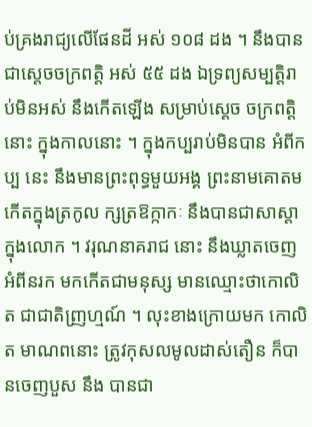ប់គ្រងរាជ្យលើផែនដី អស់ ១០៨ ដង ។ នឹងបានជាស្តេចចក្រពត្តិ អស់ ៥៥ ដង ឯទ្រព្យសម្បត្តិរាប់មិនអស់ នឹងកើតឡើង សម្រាប់ស្តេច ចក្រពត្តិនោះ ក្នុងកាលនោះ ។ ក្នុងកប្បរាប់មិនបាន អំពីកប្ប នេះ នឹងមានព្រះពុទ្ធមួយអង្គ ព្រះនាមគោតម កើតក្នុងត្រកូល ក្សត្រឱក្កាកៈ នឹងបានជាសាស្តាក្នុងលោក ។ វរុណនាគរាជ នោះ នឹងឃ្លាតចេញអំពីនរក មកកើតជាមនុស្ស មានឈ្មោះថាកោលិត ជាជាតិញ្រហ្មណ៍ ។ លុះខាងក្រោយមក កោលិត មាណពនោះ ត្រូវកុសលមូលដាស់តឿន ក៏បានចេញបួស នឹង បានជា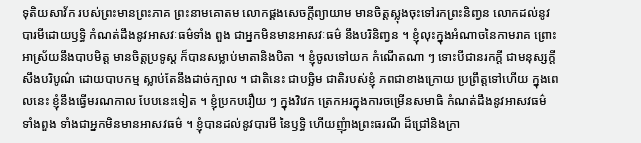ទុតិយសាវ័ក របស់ព្រះមានព្រះភាគ ព្រះនាមគោតម លោកផ្គងសេចក្តីព្យាយាម មានចិត្តស្លុងចុះទៅរកព្រះនិញ្វន លោកដល់នូវបារមីដោយឫទ្ធិ កំណត់ដឹងនូវអាសវៈធម៌ទាំង ពួង ជាអ្នកមិនមានអាសវៈធម៌ នឹងបរិនិញ្វន ។ ខ្ញុំលុះក្នុងអំណាចនៃកាមរាគ ព្រោះអាស្រ័យនឹងបាបមិត្ត មានចិត្តប្រទូស្ត ក៏បានសម្លាប់មាតានិងបិតា ។ ខ្ញុំចូលទៅយក កំណើតណា ៗ ទោះបីជានរកក្តី ជាមនុស្សក្តី សឹងបរិបូណ៌ ដោយបាបកម្ម ស្លាប់តែនឹងដាច់ក្បាល ។ ជាតិនេះ ជាបច្ឆិម ជាតិរបស់ខ្ញុំ ភពជាខាងក្រោយ ប្រព្រឹត្តទៅហើយ ក្នុងពេលនេះ ខ្ញុំនឹងធ្វើមរណកាល បែបនេះទៀត ។ ខ្ញុំប្រកបរឿយ ៗ ក្នុងវិវេក ត្រេកអរក្នុងការចម្រើនសមាធិ កំណត់ដឹងនូវអាសវធម៌ ទាំងពួង ទាំងជាអ្នកមិនមានអាសវធម៌ ។ ខ្ញុំបានដល់នូវបារមី នៃឫទ្ធិ ហើយញុំាងព្រះធរណី ដ៏ជ្រៅនិងក្រា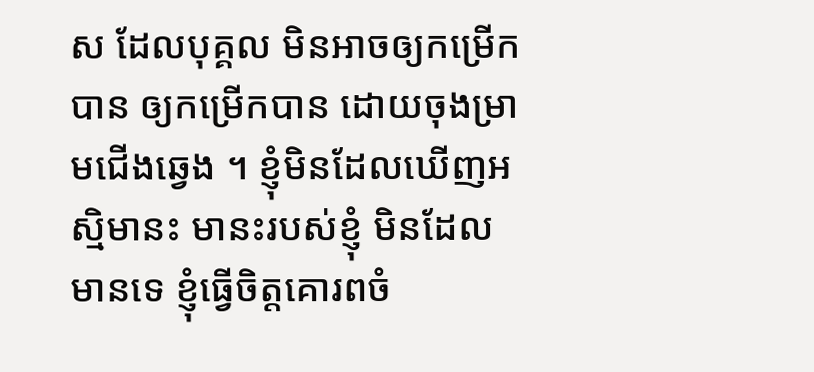ស ដែលបុគ្គល មិនអាចឲ្យកម្រើកបាន ឲ្យកម្រើកបាន ដោយចុងម្រាមជើងឆ្វេង ។ ខ្ញុំមិនដែលឃើញអស្មិមានះ មានះរបស់ខ្ញុំ មិនដែល មានទេ ខ្ញុំធ្វើចិត្តគោរពចំ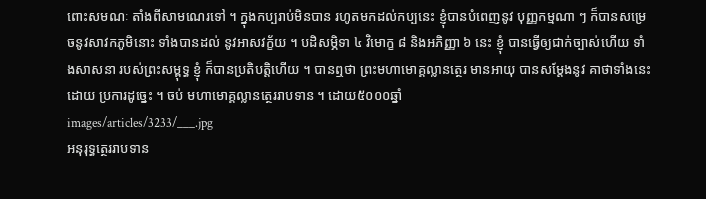ពោះសមណៈ តាំងពីសាមណេរទៅ ។ ក្នុងកប្បរាប់មិនបាន រហូតមកដល់កប្បនេះ ខ្ញុំបានបំពេញនូវ បុញ្ញកម្មណា ៗ ក៏បានសម្រេចនូវសាវកភូមិនោះ ទាំងបានដល់ នូវអាសវក្ខ័យ ។ បដិសម្ភិទា ៤ វិមោក្ខ ៨ និងអភិញ្ញា ៦ នេះ ខ្ញុំ បានធ្វើឲ្យជាក់ច្បាស់ហើយ ទាំងសាសនា របស់ព្រះសម្ពុទ្ធ ខ្ញុំ ក៏បានប្រតិបត្តិហើយ ។ បានឮថា ព្រះមហាមោគ្គល្លានត្ថេរ មានអាយុ បានសម្តែងនូវ គាថាទាំងនេះ ដោយ ប្រការដូច្នេះ ។ ចប់ មហាមោគ្គល្លានត្ថេររាបទាន ។ ដោយ៥០០០ឆ្នាំ
images/articles/3233/___.jpg
អនុរុទ្ធត្ថេររាបទាន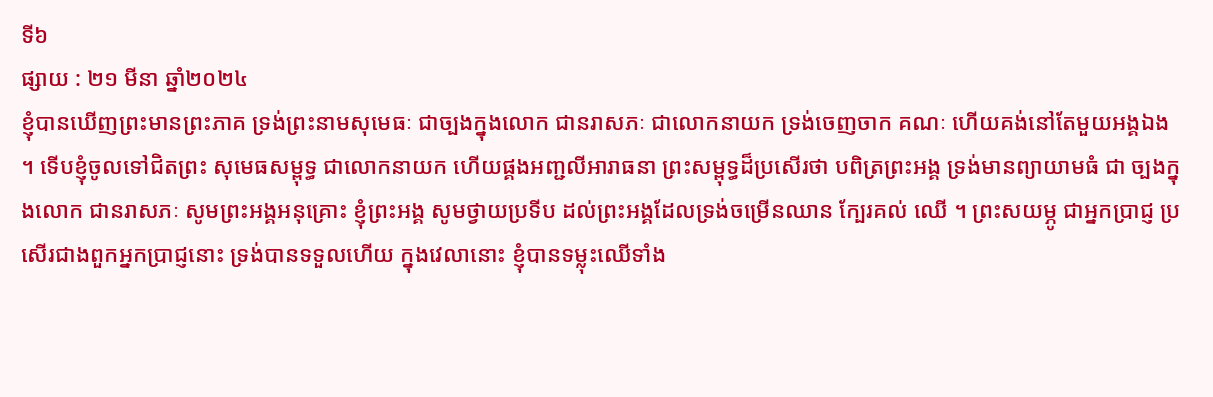ទី៦
ផ្សាយ : ២១ មីនា ឆ្នាំ២០២៤
ខ្ញុំបានឃើញព្រះមានព្រះភាគ ទ្រង់ព្រះនាមសុមេធៈ ជាច្បងក្នុងលោក ជានរាសភៈ ជាលោកនាយក ទ្រង់ចេញចាក គណៈ ហើយគង់នៅតែមួយអង្គឯង ។ ទើបខ្ញុំចូលទៅជិតព្រះ សុមេធសម្ពុទ្ធ ជាលោកនាយក ហើយផ្គងអញ្ជលីអារាធនា ព្រះសម្ពុទ្ធដ៏ប្រសើរថា បពិត្រព្រះអង្គ ទ្រង់មានព្យាយាមធំ ជា ច្បងក្នុងលោក ជានរាសភៈ សូមព្រះអង្គអនុគ្រោះ ខ្ញុំព្រះអង្គ សូមថ្វាយប្រទីប ដល់ព្រះអង្គដែលទ្រង់ចម្រើនឈាន ក្បែរគល់ ឈើ ។ ព្រះសយម្ភូ ជាអ្នកប្រាជ្ញ ប្រសើរជាងពួកអ្នកប្រាជ្ញនោះ ទ្រង់បានទទួលហើយ ក្នុងវេលានោះ ខ្ញុំបានទម្លុះឈើទាំង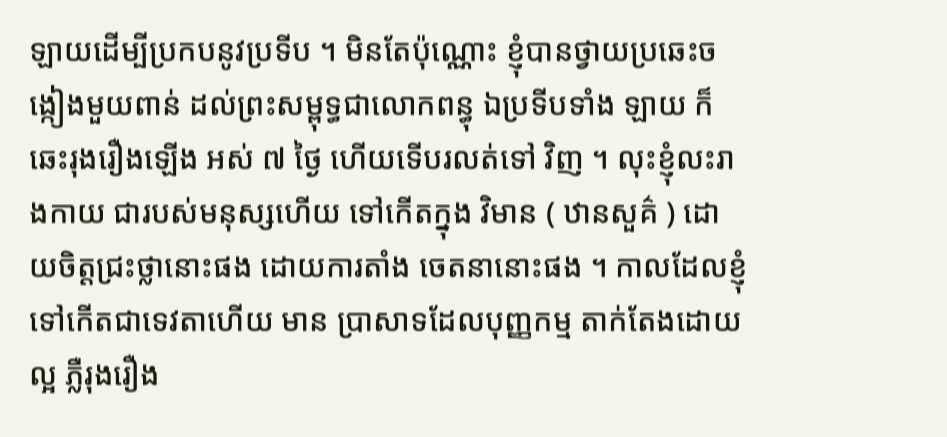ឡាយដើម្បីប្រកបនូវប្រទីប ។ មិនតែប៉ុណ្ណោះ ខ្ញុំបានថ្វាយប្រឆេះចង្កៀងមួយពាន់ ដល់ព្រះសម្ពុទ្ធជាលោកពន្ធុ ឯប្រទីបទាំង ឡាយ ក៏ឆេះរុងរឿងឡើង អស់ ៧ ថ្ងៃ ហើយទើបរលត់ទៅ វិញ ។ លុះខ្ញុំលះរាងកាយ ជារបស់មនុស្សហើយ ទៅកើតក្នុង វិមាន ( ឋានសួគ៌ ) ដោយចិត្តជ្រះថ្លានោះផង ដោយការតាំង ចេតនានោះផង ។ កាលដែលខ្ញុំទៅកើតជាទេវតាហើយ មាន ប្រាសាទដែលបុញ្ញកម្ម តាក់តែងដោយល្អ ភ្លឺរុងរឿង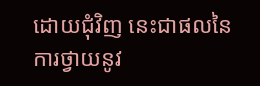ដោយជុំវិញ នេះជាផលនៃការថ្វាយនូវ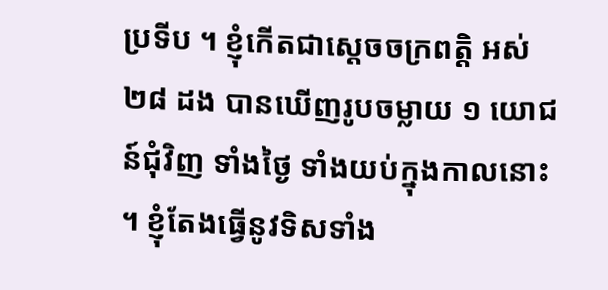ប្រទីប ។ ខ្ញុំកើតជាស្តេចចក្រពត្តិ អស់ ២៨ ដង បានឃើញរូបចម្លាយ ១ យោជន៍ជុំវិញ ទាំងថ្ងៃ ទាំងយប់ក្នុងកាលនោះ ។ ខ្ញុំតែងធ្វើនូវទិសទាំង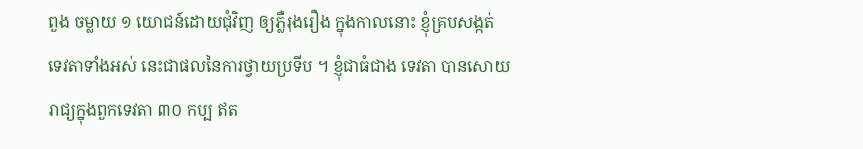ពួង ចម្លាយ ១ យោជន៍ដោយជុំវិញ ឲ្យភ្លឺរុងរឿង ក្នុងកាលនោះ ខ្ញុំគ្របសង្កត់ ទេវតាទាំងអស់ នេះជាផលនៃការថ្វាយប្រទីប ។ ខ្ញុំជាធំជាង ទេវតា បានសោយរាជ្យក្នុងពួកទេវតា ៣០ កប្ប ឥត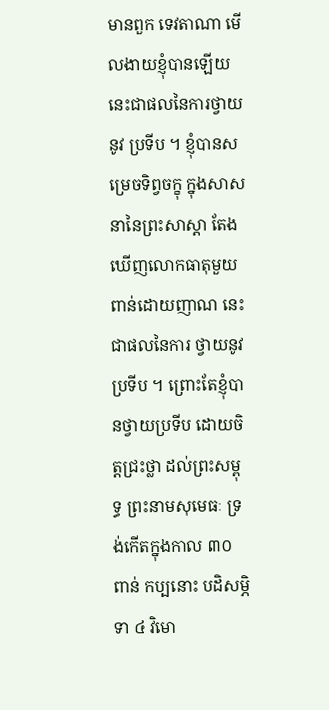មានពួក ទេវតាណា មើលងាយខ្ញុំបានឡើយ នេះជាផលនៃការថ្វាយនូវ ប្រទីប ។ ខ្ញុំបានសម្រេចទិព្វចក្ខុ ក្នុងសាសនានៃព្រះសាស្តា តែងឃើញលោកធាតុមួយពាន់ដោយញាណ នេះជាផលនៃការ ថ្វាយនូវប្រទីប ។ ព្រោះតែខ្ញុំបានថ្វាយប្រទីប ដោយចិត្តជ្រះថ្លា ដល់ព្រះសម្ពុទ្ធ ព្រះនាមសុមេធៈ ទ្រង់កើតក្នុងកាល ៣០ ពាន់ កប្បនោះ បដិសម្ភិទា ៤ វិមោ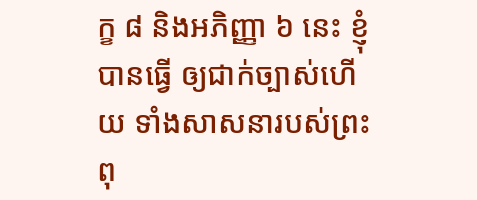ក្ខ ៨ និងអភិញ្ញា ៦ នេះ ខ្ញុំបានធ្វើ ឲ្យជាក់ច្បាស់ហើយ ទាំងសាសនារបស់ព្រះពុ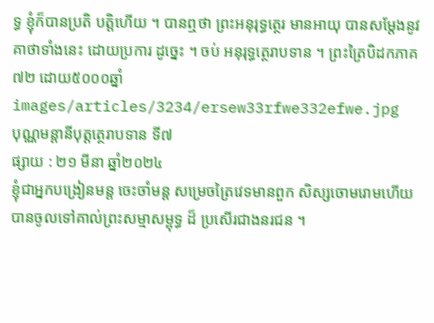ទ្ធ ខ្ញុំក៏បានប្រតិ បត្តិហើយ ។ បានឮថា ព្រះអនុរុទ្ធត្ថេរ មានអាយុ បានសម្តែងនូវគាថាទាំងនេះ ដោយប្រការ ដូច្នេះ ។ ចប់ អនុរុទ្ធត្ថេរាបទាន ។ ព្រះត្រៃបិដកភាគ៧២ ដោយ៥០០០ឆ្នាំ
images/articles/3234/ersew33rfwe332efwe.jpg
បុណ្ណមន្តានីបុត្តត្ថេរាបទាន ទី៧
ផ្សាយ : ២១ មីនា ឆ្នាំ២០២៤
ខ្ញុំជាអ្នកបង្រៀនមន្ត ចេះចាំមន្ត សម្រេចត្រៃវេទមានពួក សិស្សចោមរោមហើយ បានចូលទៅគាល់ព្រះសម្មាសម្ពុទ្ធ ដ៏ ប្រសើរជាងនរជន ។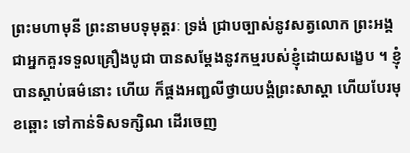ព្រះមហាមុនី ព្រះនាមបទុមុត្តរៈ ទ្រង់ ជ្រាបច្បាស់នូវសត្វលោក ព្រះអង្គជាអ្នកគួរទទួលគ្រឿងបូជា បានសម្តែងនូវកម្មរបស់ខ្ញុំដោយសង្ខេប ។ ខ្ញុំបានស្តាប់ធម៌នោះ ហើយ ក៏ផ្គងអញ្ជលីថ្វាយបង្គំព្រះសាស្តា ហើយបែរមុខឆ្ពោះ ទៅកាន់ទិសទក្សិណ ដើរចេញ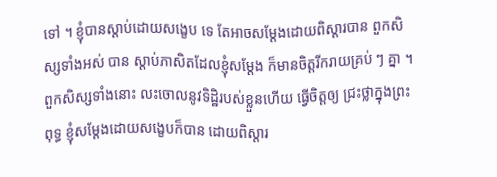ទៅ ។ ខ្ញុំបានស្តាប់ដោយសង្ខេប ទេ តែអាចសម្តែងដោយពិស្តារបាន ពួកសិស្សទាំងអស់ បាន ស្តាប់ភាសិតដែលខ្ញុំសម្តែង ក៏មានចិត្តរីករាយគ្រប់ ៗ គ្នា ។ ពួកសិស្សទាំងនោះ លះចោលនូវទិដ្ឋិរបស់ខ្លួនហើយ ធ្វើចិត្តឲ្យ ជ្រះថ្លាក្នុងព្រះពុទ្ធ ខ្ញុំសម្តែងដោយសង្ខេបក៏បាន ដោយពិស្តារ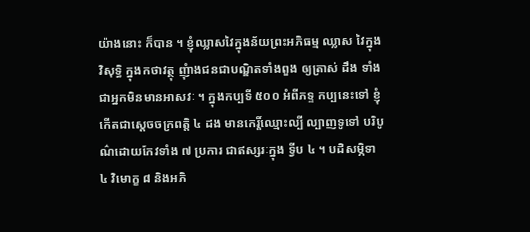យ៉ាងនោះ ក៏បាន ។ ខ្ញុំឈ្លាសវៃក្នុងន័យព្រះអភិធម្ម ឈ្លាស វៃក្នុងវិសុទ្ធិ ក្នុងកថាវត្ថុ ញុំាងជនជាបណ្ឌិតទាំងពួង ឲ្យត្រាស់ ដឹង ទាំងជាអ្នកមិនមានអាសវៈ ។ ក្នុងកប្បទី ៥០០ អំពីភទ្ទ កប្បនេះទៅ ខ្ញុំកើតជាស្តេចចក្រពត្តិ ៤ ដង មានកេរ្តិ៍ឈ្មោះល្បី ល្បាញទូទៅ បរិបូណ៌ដោយកែវទាំង ៧ ប្រការ ជាឥស្សរៈក្នុង ទ្វីប ៤ ។ បដិសម្ភិទា ៤ វិមោក្ខ ៨ និងអភិ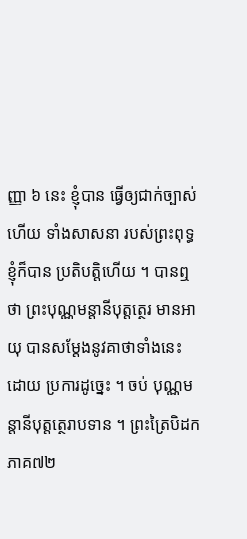ញ្ញា ៦ នេះ ខ្ញុំបាន ធ្វើឲ្យជាក់ច្បាស់ហើយ ទាំងសាសនា របស់ព្រះពុទ្ធ ខ្ញុំក៏បាន ប្រតិបត្តិហើយ ។ បានឮថា ព្រះបុណ្ណមន្តានីបុត្តត្ថេរ មានអាយុ បានសម្តែងនូវគាថាទាំងនេះ ដោយ ប្រការដូច្នេះ ។ ចប់ បុណ្ណមន្តានីបុត្តត្ថេរាបទាន ។ ព្រះត្រៃបិដកភាគ៧២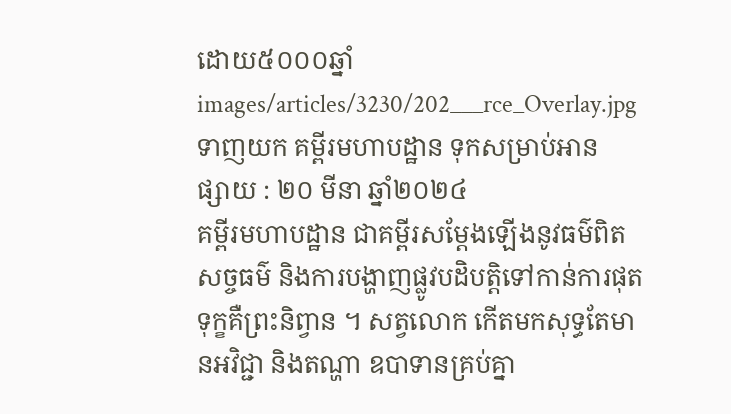ដោយ៥០០០ឆ្នាំ
images/articles/3230/202___rce_Overlay.jpg
ទាញយក គម្ពីរមហាបដ្ឋាន ទុកសម្រាប់អាន
ផ្សាយ : ២០ មីនា ឆ្នាំ២០២៤
គម្ពីរមហាបដ្ឋាន ជាគម្ពីរសម្តែងឡើងនូវធម៌ពិត សច្ចធម៌ និងការបង្ហាញផ្លូវបដិបត្តិទៅកាន់ការផុតទុក្ខគឺព្រះនិព្វាន ។ សត្វលោក កើតមកសុទ្ធតែមានអវិជ្ជា និងតណ្ហា ឧបាទានគ្រប់គ្នា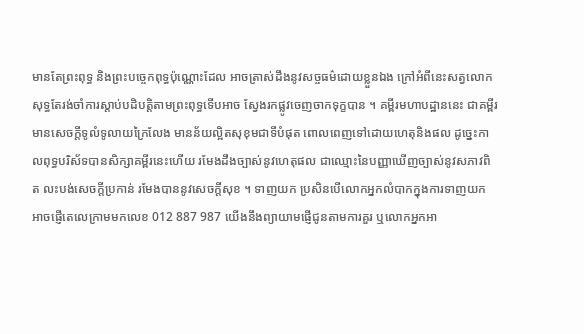មានតែព្រះពុទ្ធ និងព្រះបច្ចេកពុទ្ធប៉ុណ្ណោះដែល អាចត្រាស់ដឹងនូវសច្ចធម៌ដោយខ្លួនឯង ក្រៅអំពីនេះសត្វលោកសុទ្ធតែរង់ចាំការស្តាប់បដិបត្តិតាមព្រះពុទ្ធទើបអាច ស្វែងរកផ្លូវចេញចាកទុក្ខបាន ។ គម្ពីរមហាបដ្ឋាននេះ ជាគម្ពីរមានសេចក្តីទូលំទូលាយក្រៃលែង មានន័យល្អិតសុខុមជាទីបំផុត ពោលពេញទៅដោយហេតុនិងផល ដូច្នេះកាលពុទ្ធបរិស័ទបានសិក្សាគម្ពីរនេះហើយ រមែងដឹងច្បាស់នូវហេតុផល ជាឈ្មោះនៃបញ្ញាឃើញច្បាស់នូវសភាវពិត លះបង់សេចក្តីប្រកាន់ រមែងបាននូវសេចក្តីសុខ ។ ទាញយក ប្រសិនបើលោកអ្នកលំបាកក្នុងការទាញយក អាចផ្ញើតេលេក្រាមមកលេខ 012 887 987 យើងនឹងព្យាយាមផ្ញើជូនតាមការគួរ ឬលោកអ្នកអា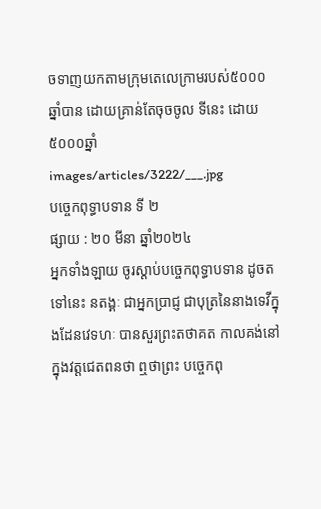ចទាញយកតាមក្រុមតេលេក្រាមរបស់៥០០០ឆ្នាំបាន ដោយគ្រាន់តែចុចចូល ទីនេះ ដោយ៥០០០ឆ្នាំ
images/articles/3222/___.jpg
បច្ចេកពុទ្ធាបទាន ទី ២
ផ្សាយ : ២០ មីនា ឆ្នាំ២០២៤
អ្នកទាំងឡាយ ចូរស្តាប់បច្ចេកពុទ្ធាបទាន ដូចតទៅនេះ នតង្គៈ ជាអ្នកប្រាជ្ញ ជាបុត្រនៃនាងទេវីក្នុងដែនវេទហៈ បានសួរព្រះតថាគត កាលគង់នៅក្នុងវត្តជេតពនថា ឮថាព្រះ បច្ចេកពុ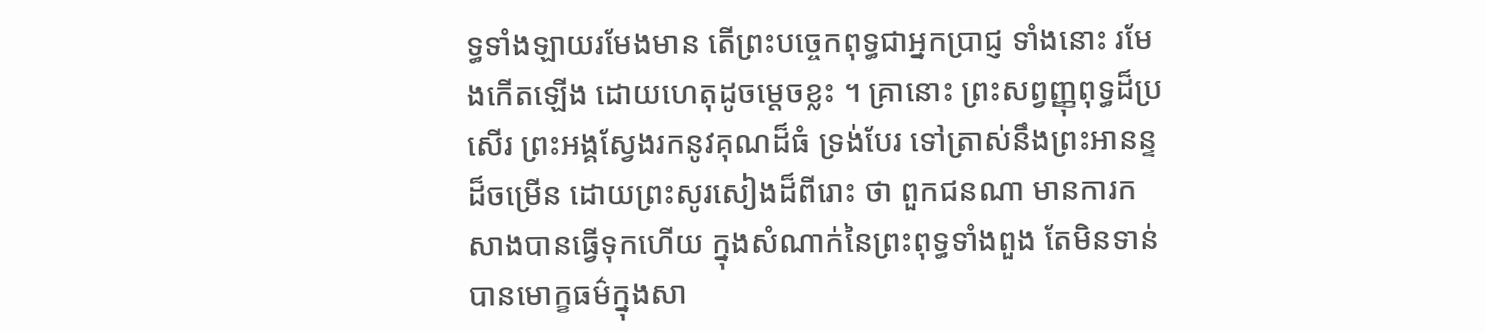ទ្ធទាំងឡាយរមែងមាន តើព្រះបច្ចេកពុទ្ធជាអ្នកប្រាជ្ញ ទាំងនោះ រមែងកើតឡើង ដោយហេតុដូចម្តេចខ្លះ ។ គ្រានោះ ព្រះសព្វញ្ញុពុទ្ធដ៏ប្រសើរ ព្រះអង្គស្វែងរកនូវគុណដ៏ធំ ទ្រង់បែរ ទៅត្រាស់នឹងព្រះអានន្ទដ៏ចម្រើន ដោយព្រះសូរសៀងដ៏ពីរោះ ថា ពួកជនណា មានការកសាងបានធ្វើទុកហើយ ក្នុងសំណាក់នៃព្រះពុទ្ធទាំងពួង តែមិនទាន់បានមោក្ខធម៌ក្នុងសា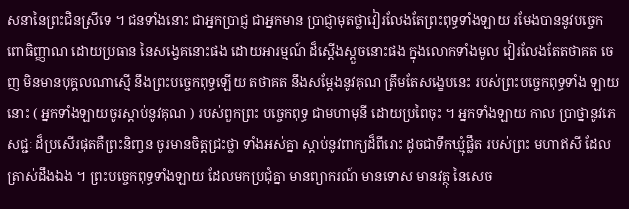សនានៃព្រះជិនស្រីទេ ។ ជនទាំងនោះ ជាអ្នកប្រាជ្ញ ជាអ្នកមាន ប្រាជ្ញាមុតថ្លាវៀរលែងតែព្រះពុទ្ធទាំងឡាយ រមែងបាននូវបច្ចេក ពោធិញ្ញាណ ដោយប្រធាន នៃសង្វេគនោះផង ដោយអារម្មណ៍ ដ៏ស្តើងស្តួចនោះផង ក្នុងលោកទាំងមូល វៀរលែងតែតថាគត ចេញ មិនមានបុគ្គលណាស្មើ នឹងព្រះបច្ចេកពុទ្ធឡើយ តថាគត នឹងសម្តែងនូវគុណ ត្រឹមតែសង្ខេបនេះ របស់ព្រះបច្ចេកពុទ្ធទាំង ឡាយនោះ ( អ្នកទាំងឡាយចូរស្តាប់នូវគុណ ) របស់ពួកព្រះ បច្ចេកពុទ្ធ ជាមហាមុនី ដោយប្រពៃចុះ ។ អ្នកទាំងឡាយ កាល ប្រាថ្នានូវភេសជ្ជៈ ដ៏ប្រសើរផុតគឺព្រះនិញ្វន ចូរមានចិត្តជ្រះថ្លា ទាំងអស់គ្នា ស្តាប់នូវពាក្យដ៏ពីរោះ ដូចជាទឹកឃ្មុំផ្លឹត របស់ព្រះ មហាឥសី ដែលត្រាស់ដឹងឯង ។ ព្រះបច្ចេកពុទ្ធទាំងឡាយ ដែលមកប្រជុំគ្នា មានព្យាករណ៍ មានទោស មានវត្ថុ នៃសេច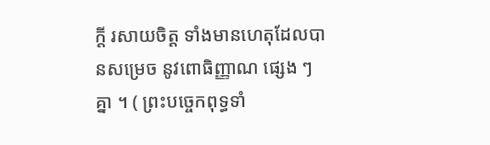ក្តី រសាយចិត្ត ទាំងមានហេតុដែលបានសម្រេច នូវពោធិញ្ញាណ ផ្សេង ៗ គ្នា ។ ( ព្រះបច្ចេកពុទ្ធទាំ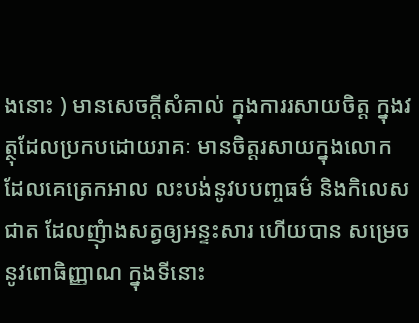ងនោះ ) មានសេចក្តីសំគាល់ ក្នុងការរសាយចិត្ត ក្នុងវត្ថុដែលប្រកបដោយរាគៈ មានចិត្តរសាយក្នុងលោក ដែលគេត្រេកអាល លះបង់នូវបបញ្ចធម៌ និងកិលេសជាត ដែលញុំាងសត្វឲ្យអន្ទះសារ ហើយបាន សម្រេចនូវពោធិញ្ញាណ ក្នុងទីនោះ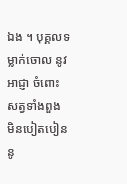ឯង ។ បុគ្គលទម្លាក់ចោល នូវអាជ្ញា ចំពោះសត្វទាំងពួង មិនបៀតបៀននូ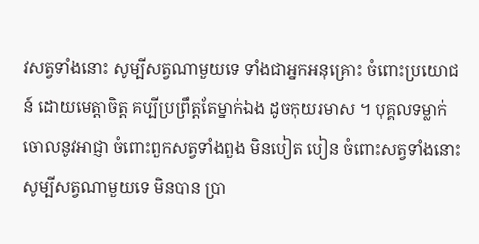វសត្វទាំងនោះ សូម្បីសត្វណាមួយទេ ទាំងជាអ្នកអនុគ្រោះ ចំពោះប្រយោជន៍ ដោយមេត្តាចិត្ត គប្បីប្រព្រឹត្តតែម្នាក់ឯង ដូចកុយរមាស ។ បុគ្គលទម្លាក់ចោលនូវអាជ្ញា ចំពោះពួកសត្វទាំងពួង មិនបៀត បៀន ចំពោះសត្វទាំងនោះ សូម្បីសត្វណាមួយទេ មិនបាន ប្រា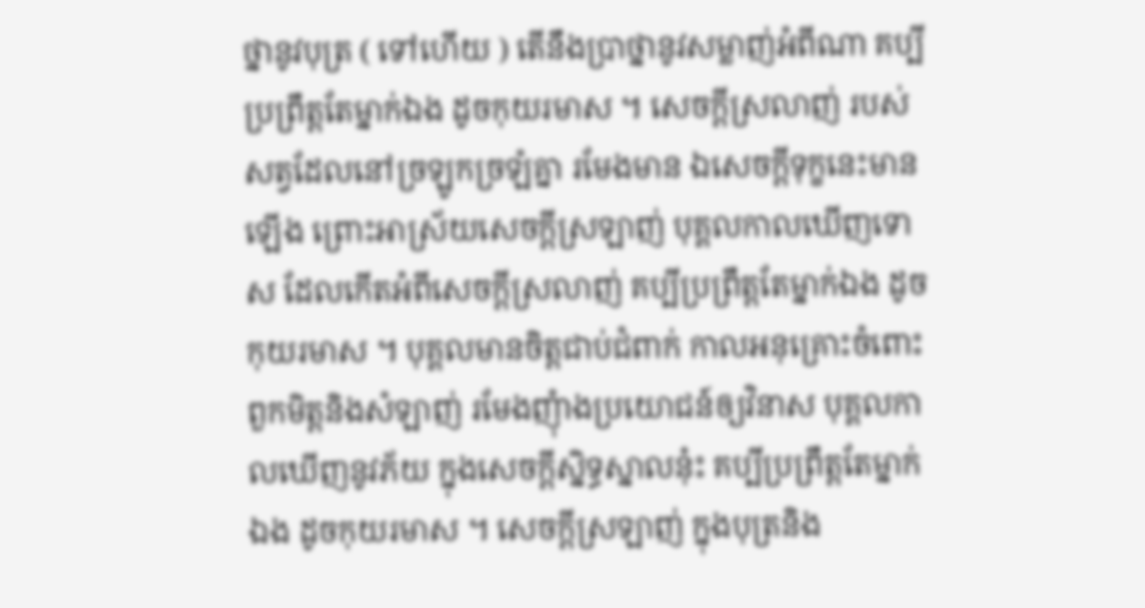ថ្នានូវបុត្រ ( ទៅហើយ ) តើនឹងប្រាថ្នានូវសម្លាញ់អំពីណា គប្បីប្រព្រឹត្តតែម្នាក់ឯង ដូចកុយរមាស ។ សេចក្តីស្រលាញ់ របស់សត្វដែលនៅច្រឡូកច្រឡំគ្នា រមែងមាន ឯសេចក្តីទុក្ខនេះមានឡើង ព្រោះអាស្រ័យសេចក្តីស្រឡាញ់ បុគ្គលកាលឃើញទោស ដែលកើតអំពីសេចក្តីស្រលាញ់ គប្បីប្រព្រឹត្តតែម្នាក់ឯង ដូចកុយរមាស ។ បុគ្គលមានចិត្តជាប់ជំពាក់ កាលអនុគ្រោះចំពោះពួកមិត្តនិងសំឡាញ់ រមែងញុំាងប្រយោជន៍ឲ្យវិនាស បុគ្គលកាលឃើញនូវភ័យ ក្នុងសេចក្តីសិ្នទ្ធស្នាលនុ៎ះ គប្បីប្រព្រឹត្តតែម្នាក់ឯង ដូចកុយរមាស ។ សេចក្តីស្រឡាញ់ ក្នុងបុត្រនិង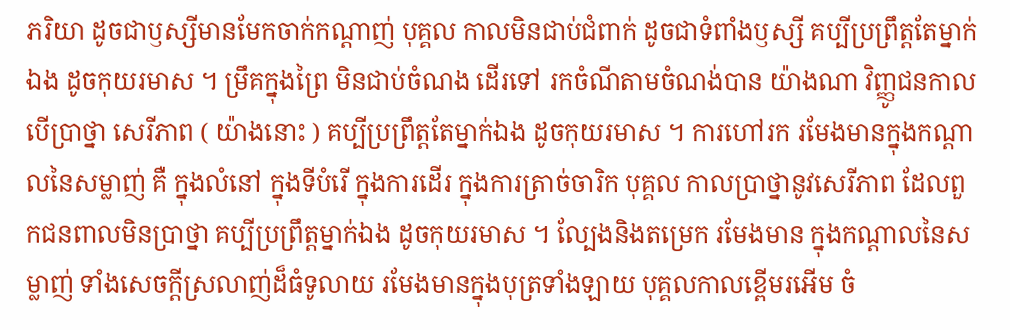ភរិយា ដូចជាឫស្សីមានមែកចាក់កណ្តាញ់ បុគ្គល កាលមិនជាប់ជំពាក់ ដូចជាទំពាំងឫស្សី គប្បីប្រព្រឹត្តតែម្នាក់ ឯង ដូចកុយរមាស ។ ម្រឹគក្នុងព្រៃ មិនជាប់ចំណង ដើរទៅ រកចំណីតាមចំណង់បាន យ៉ាងណា វិញ្ញូជនកាលបើប្រាថ្នា សេរីភាព ( យ៉ាងនោះ ) គប្បីប្រព្រឹត្តតែម្នាក់ឯង ដូចកុយរមាស ។ ការហៅរក រមែងមានក្នុងកណ្តាលនៃសម្លាញ់ គឺ ក្នុងលំនៅ ក្នុងទីបំរើ ក្នុងការដើរ ក្នុងការត្រាច់ចារិក បុគ្គល កាលប្រាថ្នានូវសេរីភាព ដែលពួកជនពាលមិនប្រាថ្នា គប្បីប្រព្រឹត្តម្នាក់ឯង ដូចកុយរមាស ។ ល្បែងនិងតម្រេក រមែងមាន ក្នុងកណ្តាលនៃសម្លាញ់ ទាំងសេចក្តីស្រលាញ់ដ៏ធំទូលាយ រមែងមានក្នុងបុត្រទាំងឡាយ បុគ្គលកាលខ្ពើមរអើម ចំ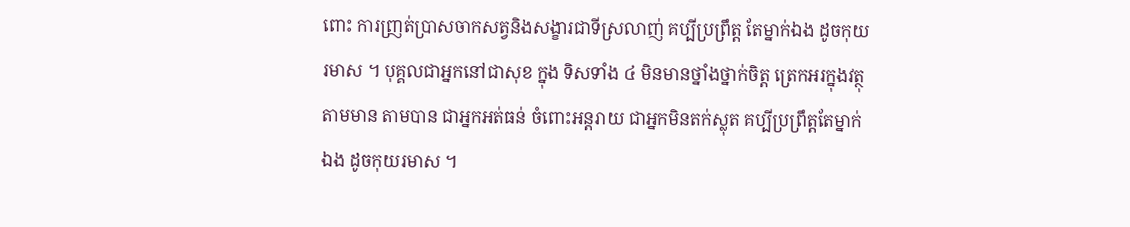ពោះ ការញ្រត់ប្រាសចាកសត្វនិងសង្ខារជាទីស្រលាញ់ គប្បីប្រព្រឹត្ត តែម្នាក់ឯង ដូចកុយរមាស ។ បុគ្គលជាអ្នកនៅជាសុខ ក្នុង ទិសទាំង ៤ មិនមានថ្នាំងថ្នាក់ចិត្ត ត្រេកអរក្នុងវត្ថុតាមមាន តាមបាន ជាអ្នកអត់ធន់ ចំពោះអន្តរាយ ជាអ្នកមិនតក់ស្លុត គប្បីប្រព្រឹត្តតែម្នាក់ឯង ដូចកុយរមាស ។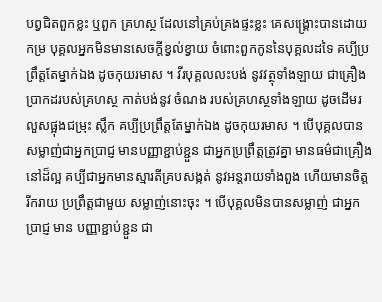បព្វជិតពួកខ្លះ ឬពួក គ្រហស្ថ ដែលនៅគ្រប់គ្រងផ្ទះខ្លះ គេសង្រ្គោះបានដោយកម្រ បុគ្គលអ្នកមិនមានសេចក្តីខ្វល់ខ្វាយ ចំពោះពួកកូននៃបុគ្គលដទៃ គប្បីប្រព្រឹត្តតែម្នាក់ឯង ដូចកុយរមាស ។ វីរបុគ្គលលះបង់ នូវវត្ថុទាំងឡាយ ជាគ្រឿងប្រាកដរបស់គ្រហស្ថ កាត់បង់នូវ ចំណង របស់គ្រហស្ថទាំងឡាយ ដូចដើមរលួសផ្អុងជម្រុះ ស្លឹក គប្បីប្រព្រឹត្តតែម្នាក់ឯង ដូចកុយរមាស ។ បើបុគ្គលបាន សម្លាញ់ជាអ្នកប្រាជ្ញ មានបញ្ញាខ្ជាប់ខ្ជួន ជាអ្នកប្រព្រឹត្តត្រូវគ្នា មានធម៌ជាគ្រឿងនៅដ៏ល្អ គប្បីជាអ្នកមានស្មារតីគ្របសង្កត់ នូវអន្តរាយទាំងពួង ហើយមានចិត្តរីករាយ ប្រព្រឹត្តជាមួយ សម្លាញ់នោះចុះ ។ បើបុគ្គលមិនបានសម្លាញ់ ជាអ្នកប្រាជ្ញ មាន បញ្ញាខ្ជាប់ខ្ជួន ជា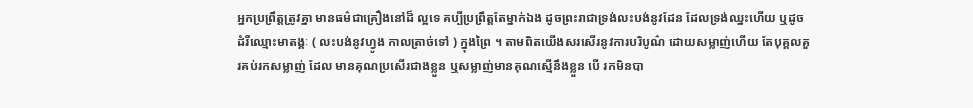អ្នកប្រព្រឹត្តត្រូវគ្នា មានធម៌ជាគ្រឿងនៅដ៏ ល្អទេ គប្បីប្រព្រឹត្តតែម្នាក់ឯង ដូចព្រះរាជាទ្រង់លះបង់នូវដែន ដែលទ្រង់ឈ្នះហើយ ឬដូចដំរីឈ្មោះមាតង្គៈ ( លះបង់នូវហ្វូង កាលត្រាច់ទៅ ) ក្នុងព្រៃ ។ តាមពិតយើងសរសើរនូវការបរិបូណ៌ ដោយសម្លាញ់ហើយ តែបុគ្គលគួរគប់រកសម្លាញ់ ដែល មានគុណប្រសើរជាងខ្លួន ឬសម្លាញ់មានគុណស្មើនឹងខ្លួន បើ រកមិនបា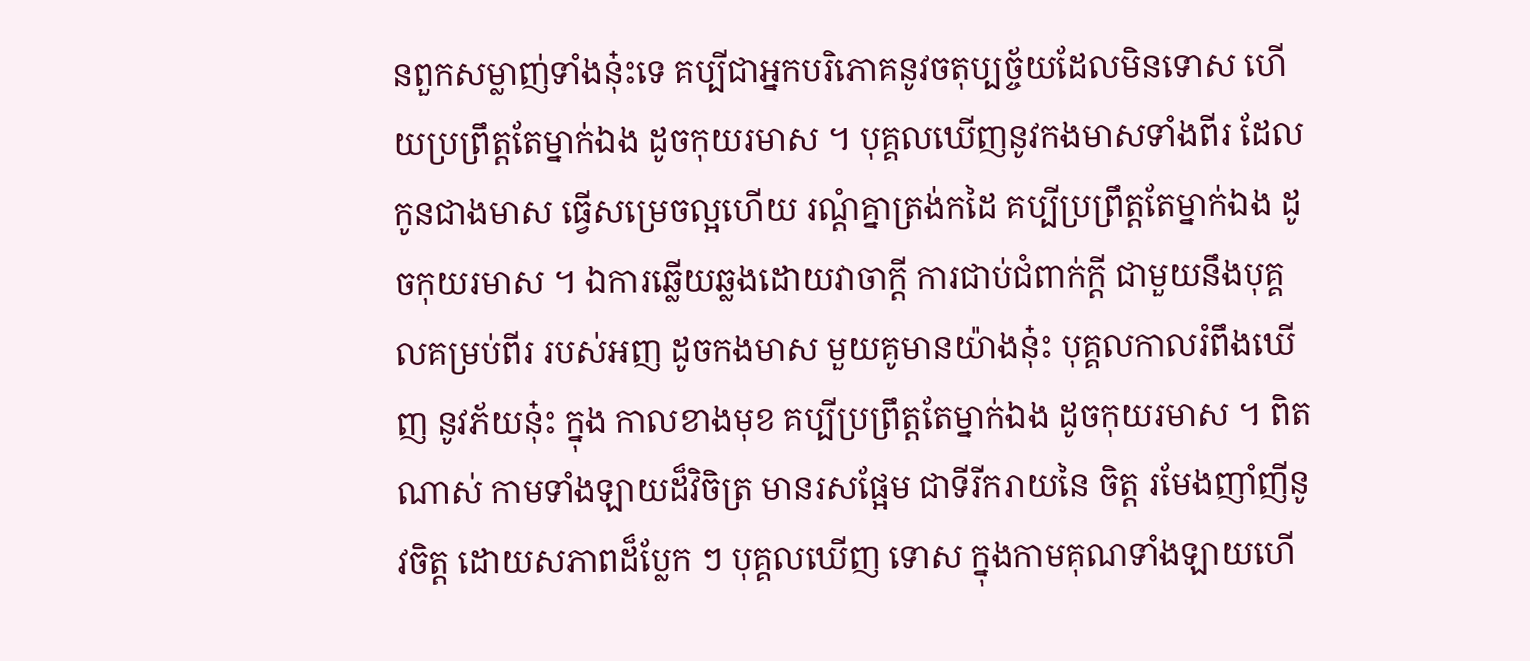នពួកសម្លាញ់ទាំងនុ៎ះទេ គប្បីជាអ្នកបរិភោគនូវចតុប្បច្ច័យដែលមិនទោស ហើយប្រព្រឹត្តតែម្នាក់ឯង ដូចកុយរមាស ។ បុគ្គលឃើញនូវកងមាសទាំងពីរ ដែលកូនជាងមាស ធ្វើសម្រេចល្អហើយ រណ្តំគ្នាត្រង់កដៃ គប្បីប្រព្រឹត្តតែម្នាក់ឯង ដូចកុយរមាស ។ ឯការឆ្លើយឆ្លងដោយវាចាក្តី ការជាប់ជំពាក់ក្តី ជាមួយនឹងបុគ្គលគម្រប់ពីរ របស់អញ ដូចកងមាស មួយគូមានយ៉ាងនុ៎ះ បុគ្គលកាលរំពឹងឃើញ នូវភ័យនុ៎ះ ក្នុង កាលខាងមុខ គប្បីប្រព្រឹត្តតែម្នាក់ឯង ដូចកុយរមាស ។ ពិតណាស់ កាមទាំងឡាយដ៏វិចិត្រ មានរសផ្អែម ជាទីរីករាយនៃ ចិត្ត រមែងញាំញីនូវចិត្ត ដោយសភាពដ៏ប្លែក ៗ បុគ្គលឃើញ ទោស ក្នុងកាមគុណទាំងឡាយហើ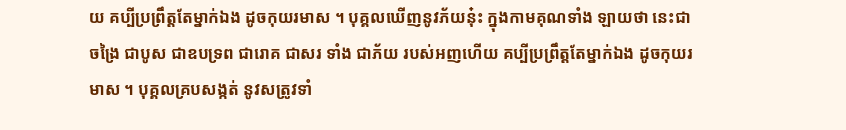យ គប្បីប្រព្រឹត្តតែម្នាក់ឯង ដូចកុយរមាស ។ បុគ្គលឃើញនូវភ័យនុ៎ះ ក្នុងកាមគុណទាំង ឡាយថា នេះជាចង្រៃ ជាបូស ជាឧបទ្រព ជារោគ ជាសរ ទាំង ជាភ័យ របស់អញហើយ គប្បីប្រព្រឹត្តតែម្នាក់ឯង ដូចកុយរមាស ។ បុគ្គលគ្របសង្កត់ នូវសត្រូវទាំ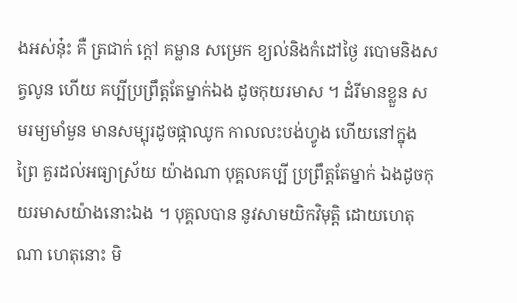ងអស់នុ៎ះ គឺ ត្រជាក់ ក្តៅ គម្លាន សម្រេក ខ្យល់និងកំដៅថ្ងៃ របោមនិងសត្វលូន ហើយ គប្បីប្រព្រឹត្តតែម្នាក់ឯង ដូចកុយរមាស ។ ដំរីមានខ្លួន សមរម្យមាំមួន មានសម្បុរដូចផ្កាឈូក កាលលះបង់ហ្វូង ហើយនៅក្នុងព្រៃ គួរដល់អធ្យាស្រ័យ យ៉ាងណា បុគ្គលគប្បី ប្រព្រឹត្តតែម្នាក់ ឯងដូចកុយរមាសយ៉ាងនោះឯង ។ បុគ្គលបាន នូវសាមយិកវិមុត្តិ ដោយហេតុណា ហេតុនោះ មិ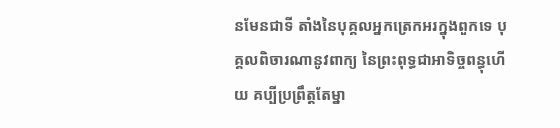នមែនជាទី តាំងនៃបុគ្គលអ្នកត្រេកអរក្នុងពួកទេ បុគ្គលពិចារណានូវពាក្យ នៃព្រះពុទ្ធជាអាទិច្ចពន្ធុហើយ គប្បីប្រព្រឹត្តតែម្នា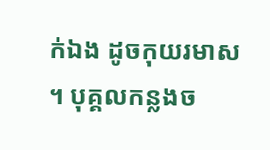ក់ឯង ដូចកុយរមាស ។ បុគ្គលកន្លងច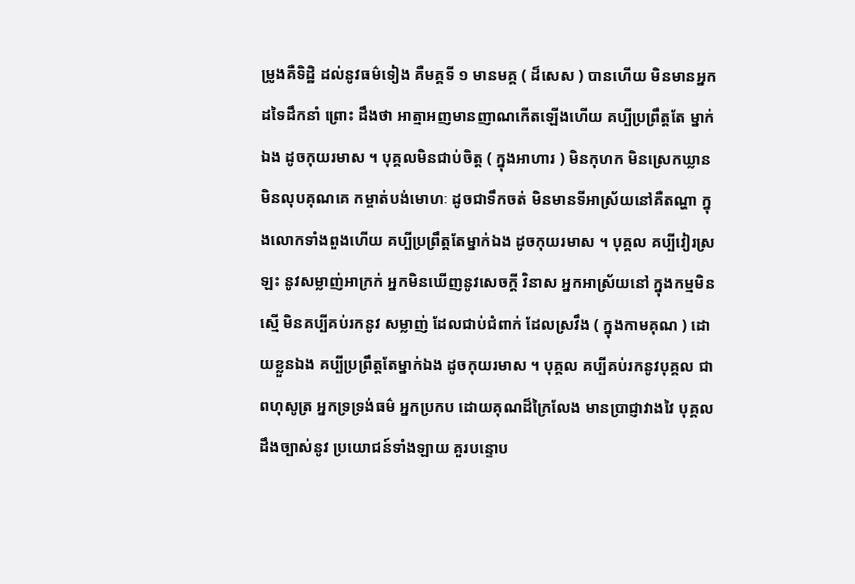ម្រូងគឺទិដ្ឋិ ដល់នូវធម៌ទៀង គឺមគ្គទី ១ មានមគ្គ ( ដ៏សេស ) បានហើយ មិនមានអ្នកដទៃដឹកនាំ ព្រោះ ដឹងថា អាត្មាអញមានញាណកើតឡើងហើយ គប្បីប្រព្រឹត្តតែ ម្នាក់ឯង ដូចកុយរមាស ។ បុគ្គលមិនជាប់ចិត្ត ( ក្នុងអាហារ ) មិនកុហក មិនស្រេកឃ្លាន មិនលុបគុណគេ កម្ចាត់បង់មោហៈ ដូចជាទឹកចត់ មិនមានទីអាស្រ័យនៅគឺតណ្ហា ក្នុងលោកទាំងពួងហើយ គប្បីប្រព្រឹត្តតែម្នាក់ឯង ដូចកុយរមាស ។ បុគ្គល គប្បីវៀរស្រឡះ នូវសម្លាញ់អាក្រក់ អ្នកមិនឃើញនូវសេចក្តី វិនាស អ្នកអាស្រ័យនៅ ក្នុងកម្មមិនស្មើ មិនគប្បីគប់រកនូវ សម្លាញ់ ដែលជាប់ជំពាក់ ដែលស្រវឹង ( ក្នុងកាមគុណ ) ដោយខ្លួនឯង គប្បីប្រព្រឹត្តតែម្នាក់ឯង ដូចកុយរមាស ។ បុគ្គល គប្បីគប់រកនូវបុគ្គល ជាពហុសូត្រ អ្នកទ្រទ្រង់ធម៌ អ្នកប្រកប ដោយគុណដ៏ក្រៃលែង មានប្រាជ្ញាវាងវៃ បុគ្គលដឹងច្បាស់នូវ ប្រយោជន៍ទាំងឡាយ គួរបន្ទោប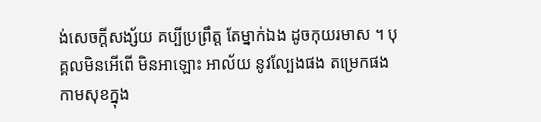ង់សេចក្តីសង្ស័យ គប្បីប្រព្រឹត្ត តែម្នាក់ឯង ដូចកុយរមាស ។ បុគ្គលមិនអើពើ មិនអាឡោះ អាល័យ នូវល្បែងផង តម្រេកផង កាមសុខក្នុង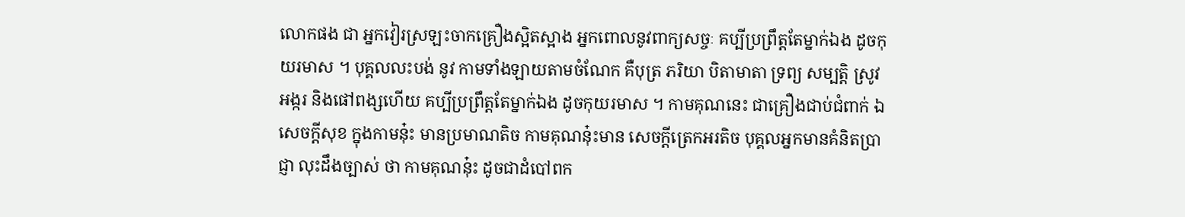លោកផង ជា អ្នកវៀរស្រឡះចាកគ្រឿងស្អិតស្អាង អ្នកពោលនូវពាក្យសច្ចៈ គប្បីប្រព្រឹត្តតែម្នាក់ឯង ដូចកុយរមាស ។ បុគ្គលលះបង់ នូវ កាមទាំងឡាយតាមចំណែក គឺបុត្រ ភរិយា បិតាមាតា ទ្រព្យ សម្បត្តិ ស្រូវ អង្ករ និងផៅពង្សហើយ គប្បីប្រព្រឹត្តតែម្នាក់ឯង ដូចកុយរមាស ។ កាមគុណនេះ ជាគ្រឿងជាប់ជំពាក់ ឯសេចក្តីសុខ ក្នុងកាមនុ៎ះ មានប្រមាណតិច កាមគុណនុ៎ះមាន សេចក្តីត្រេកអរតិច បុគ្គលអ្នកមានគំនិតប្រាជ្ញា លុះដឹងច្បាស់ ថា កាមគុណនុ៎ះ ដូចជាដំបៅពក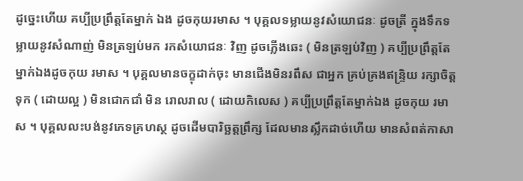ដូច្នេះហើយ គប្បីប្រព្រឹត្តតែម្នាក់ ឯង ដូចកុយរមាស ។ បុគ្គលទម្លាយនូវសំយោជនៈ ដូចត្រី ក្នុងទឹកទម្លាយនូវសំណាញ់ មិនត្រឡប់មក រកសំយោជនៈ វិញ ដូចភ្លើងឆេះ ( មិនត្រឡប់វិញ ) គប្បីប្រព្រឹត្តតែម្នាក់ឯងដូចកុយ រមាស ។ បុគ្គលមានចក្ខុដាក់ចុះ មានជើងមិនរពឹស ជាអ្នក គ្រប់គ្រងឥន្រ្ទិយ រក្សាចិត្តទុក ( ដោយល្អ ) មិនជោកជាំ មិន រោលរាល ( ដោយកិលេស ) គប្បីប្រព្រឹត្តតែម្នាក់ឯង ដូចកុយ រមាស ។ បុគ្គលលះបង់នូវភេទគ្រហស្ថ ដូចដើមបារិច្ឆត្តព្រឹក្ស ដែលមានស្លឹកដាច់ហើយ មានសំពត់កាសា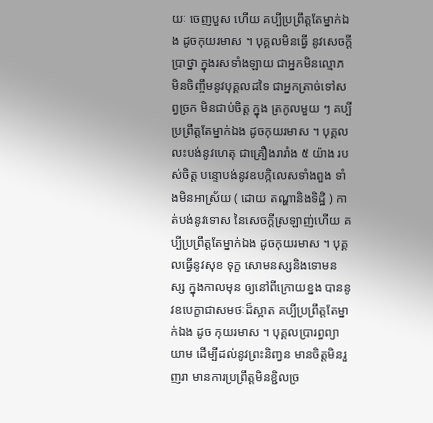យៈ ចេញបួស ហើយ គប្បីប្រព្រឹត្តតែម្នាក់ឯង ដូចកុយរមាស ។ បុគ្គលមិនធ្វើ នូវសេចក្តីប្រាថ្នា ក្នុងរសទាំងឡាយ ជាអ្នកមិនល្មោភ មិនចិញ្ចឹមនូវបុគ្គលដទៃ ជាអ្នកត្រាច់ទៅសព្វច្រក មិនជាប់ចិត្ត ក្នុង ត្រកូលមួយ ៗ គប្បីប្រព្រឹត្តតែម្នាក់ឯង ដូចកុយរមាស ។ បុគ្គលលះបង់នូវហេតុ ជាគ្រឿងរារាំង ៥ យ៉ាង របស់ចិត្ត បន្ទោបង់នូវឧបក្កិលេសទាំងពួង ទាំងមិនអាស្រ័យ ( ដោយ តណ្ហានិងទិដ្ឋិ ) កាត់បង់នូវទោស នៃសេចក្តីស្រឡាញ់ហើយ គប្បីប្រព្រឹត្តតែម្នាក់ឯង ដូចកុយរមាស ។ បុគ្គលធ្វើនូវសុខ ទុក្ខ សោមនស្សនិងទោមនស្ស ក្នុងកាលមុន ឲ្យនៅពីក្រោយខ្នង បាននូវឧបេក្ខាជាសមថៈដ៏ស្អាត គប្បីប្រព្រឹត្តតែម្នាក់ឯង ដូច កុយរមាស ។ បុគ្គលប្រារព្ធព្យាយាម ដើម្បីដល់នូវព្រះនិញ្វន មានចិត្តមិនរួញរា មានការប្រព្រឹត្តមិនខ្ជិលច្រ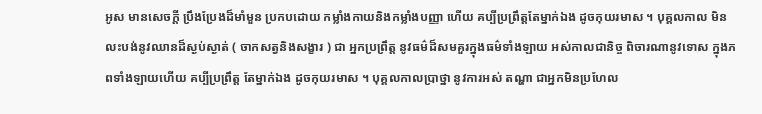អូស មានសេចក្តី ប្រឹងប្រែងដ៏មាំមួន ប្រកបដោយ កម្លាំងកាយនិងកម្លាំងបញ្ញា ហើយ គប្បីប្រព្រឹត្តតែម្នាក់ឯង ដូចកុយរមាស ។ បុគ្គលកាល មិនលះបង់នូវឈានដ៏ស្ងប់ស្ងាត់ ( ចាកសត្វនិងសង្ខារ ) ជា អ្នកប្រព្រឹត្ត នូវធម៌ដ៏សមគួរក្នុងធម៌ទាំងឡាយ អស់កាលជានិច្ច ពិចារណានូវទោស ក្នុងភពទាំងឡាយហើយ គប្បីប្រព្រឹត្ត តែម្នាក់ឯង ដូចកុយរមាស ។ បុគ្គលកាលប្រាថ្នា នូវការអស់ តណ្ហា ជាអ្នកមិនប្រហែល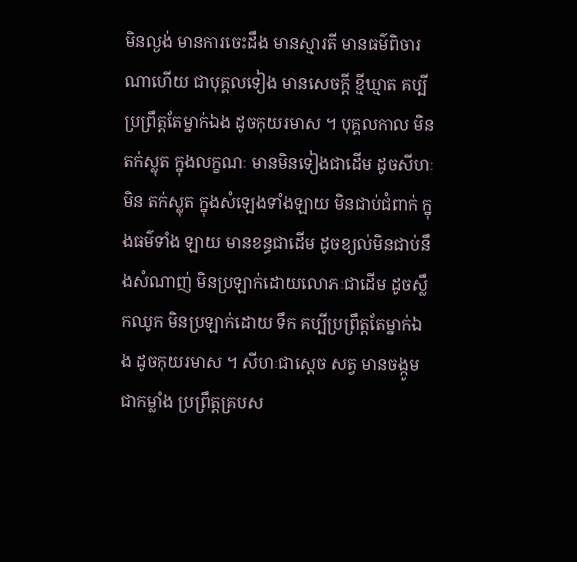មិនល្ងង់ មានការចេះដឹង មានស្មារតី មានធម៌ពិចារណាហើយ ជាបុគ្គលទៀង មានសេចក្តី ខ្មីឃ្មាត គប្បីប្រព្រឹត្តតែម្នាក់ឯង ដូចកុយរមាស ។ បុគ្គលកាល មិនតក់ស្លុត ក្នុងលក្ខណៈ មានមិនទៀងជាដើម ដូចសីហៈមិន តក់ស្លុត ក្នុងសំឡេងទាំងឡាយ មិនជាប់ជំពាក់ ក្នុងធម៌ទាំង ឡាយ មានខន្ធជាដើម ដូចខ្យល់មិនជាប់នឹងសំណាញ់ មិនប្រឡាក់ដោយលោភៈជាដើម ដូចស្លឹកឈូក មិនប្រឡាក់ដោយ ទឹក គប្បីប្រព្រឹត្តតែម្នាក់ឯង ដូចកុយរមាស ។ សីហៈជាសេ្តច សត្វ មានចង្កូមជាកម្លាំង ប្រព្រឹត្តគ្របស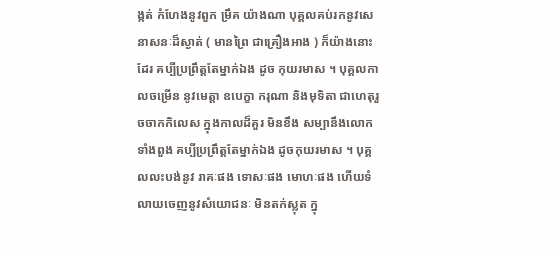ង្កត់ កំហែងនូវពួក ម្រឹគ យ៉ាងណា បុគ្គលគប់រកនូវសេនាសនៈដ៏ស្ងាត់ ( មានព្រៃ ជាគ្រឿងអាង ) ក៏យ៉ាងនោះដែរ គប្បីប្រព្រឹត្តតែម្នាក់ឯង ដូច កុយរមាស ។ បុគ្គលកាលចម្រើន នូវមេត្តា ឧបេក្ខា ករុណា និងមុទិតា ជាហេតុរួចចាកកិលេស ក្នុងកាលដ៏គួរ មិនខឹង សម្បានឹងលោកទាំងពួង គប្បីប្រព្រឹត្តតែម្នាក់ឯង ដូចកុយរមាស ។ បុគ្គលលះបង់នូវ រាគៈផង ទោសៈផង មោហៈផង ហើយទំលាយចេញនូវសំយោជនៈ មិនតក់ស្លុត ក្នុ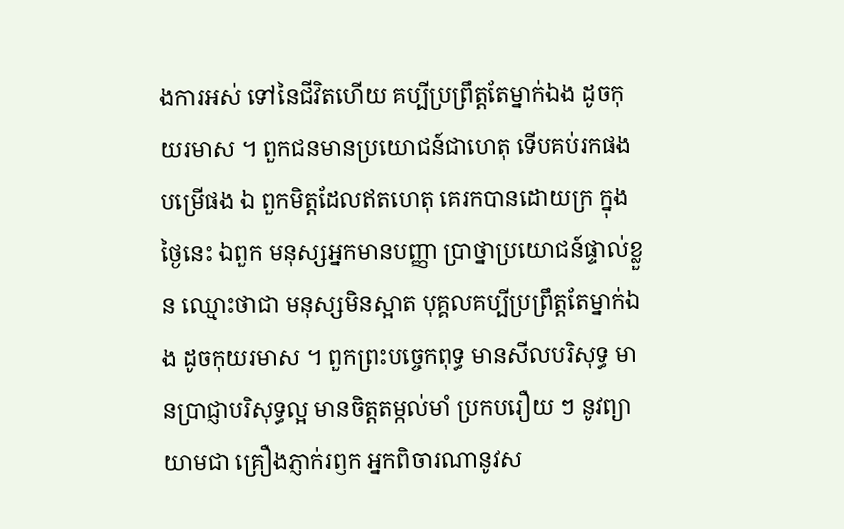ងការអស់ ទៅនៃជីវិតហើយ គប្បីប្រព្រឹត្តតែម្នាក់ឯង ដូចកុយរមាស ។ ពួកជនមានប្រយោជន៍ជាហេតុ ទើបគប់រកផង បម្រើផង ឯ ពួកមិត្តដែលឥតហេតុ គេរកបានដោយក្រ ក្នុងថ្ងៃនេះ ឯពួក មនុស្សអ្នកមានបញ្ញា ប្រាថ្នាប្រយោជន៍ផ្ទាល់ខ្លួន ឈ្មោះថាជា មនុស្សមិនស្អាត បុគ្គលគប្បីប្រព្រឹត្តតែម្នាក់ឯង ដូចកុយរមាស ។ ពួកព្រះបច្ចេកពុទ្ធ មានសីលបរិសុទ្ធ មានប្រាជ្ញាបរិសុទ្ធល្អ មានចិត្តតម្កល់មាំ ប្រកបរឿយ ៗ នូវព្យាយាមជា គ្រឿងភ្ញាក់រឭក អ្នកពិចារណានូវស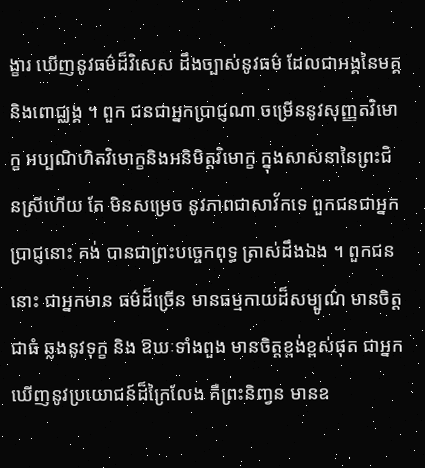ង្ខារ ឃើញនូវធម៌ដ៏វិសេស ដឹងច្បាស់នូវធម៌ ដែលជាអង្គនៃមគ្គនិងពោជ្ឈង្គ ។ ពួក ជនជាអ្នកប្រាជ្ញណា ចម្រើននូវសុញ្ញតវិមោក្ខ អប្បណិហិតវិមោក្ខនិងអនិមិត្តវិមោក្ខ ក្នុងសាសនានៃព្រះជិនស្រីហើយ តែ មិនសម្រេច នូវភាពជាសាវ័កទេ ពួកជនជាអ្នកប្រាជ្ញនោះ គង់ បានជាព្រះបច្ចេកពុទ្ធ ត្រាស់ដឹងឯង ។ ពួកជននោះ ជាអ្នកមាន ធម៌ដ៏ច្រើន មានធម្មកាយដ៏សម្បូណ៌ មានចិត្តជាធំ ឆ្លងនូវទុក្ខ និង ឱឃៈទាំងពួង មានចិត្តខ្ពង់ខ្ពស់ផុត ជាអ្នកឃើញនូវប្រយោជន៍ដ៏ក្រៃលែង គឺព្រះនិញ្វន មានឧ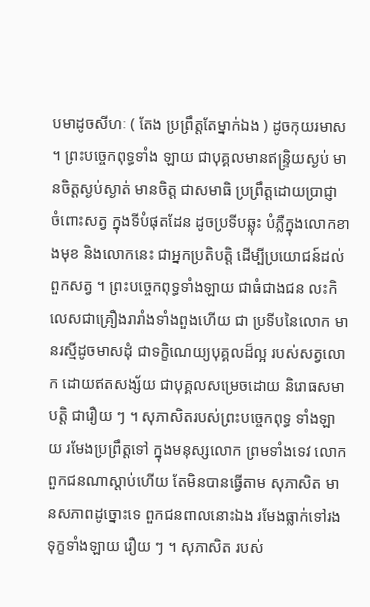បមាដូចសីហៈ ( តែង ប្រព្រឹត្តតែម្នាក់ឯង ) ដូចកុយរមាស ។ ព្រះបច្ចេកពុទ្ធទាំង ឡាយ ជាបុគ្គលមានឥន្រ្ទិយស្ងប់ មានចិត្តស្ងប់ស្ងាត់ មានចិត្ត ជាសមាធិ ប្រព្រឹត្តដោយប្រាជ្ញា ចំពោះសត្វ ក្នុងទីបំផុតដែន ដូចប្រទីបឆ្លុះ បំភ្លឺក្នុងលោកខាងមុខ និងលោកនេះ ជាអ្នកប្រតិបត្តិ ដើម្បីប្រយោជន៍ដល់ពួកសត្វ ។ ព្រះបច្ចេកពុទ្ធទាំងឡាយ ជាធំជាងជន លះកិលេសជាគ្រឿងរារាំងទាំងពួងហើយ ជា ប្រទីបនៃលោក មានរស្មីដូចមាសដុំ ជាទក្ខិណេយ្យបុគ្គលដ៏ល្អ របស់សត្វលោក ដោយឥតសង្ស័យ ជាបុគ្គលសម្រេចដោយ និរោធសមាបត្តិ ជារឿយ ៗ ។ សុភាសិតរបស់ព្រះបច្ចេកពុទ្ធ ទាំងឡាយ រមែងប្រព្រឹត្តទៅ ក្នុងមនុស្សលោក ព្រមទាំងទេវ លោក ពួកជនណាស្តាប់ហើយ តែមិនបានធ្វើតាម សុភាសិត មានសភាពដូច្នោះទេ ពួកជនពាលនោះឯង រមែងធ្លាក់ទៅរង ទុក្ខទាំងឡាយ រឿយ ៗ ។ សុភាសិត របស់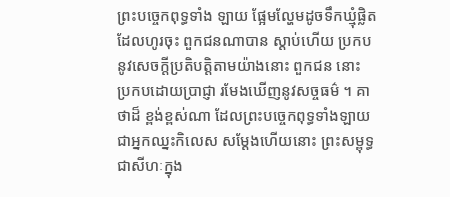ព្រះបច្ចេកពុទ្ធទាំង ឡាយ ផ្អែមល្ហែមដូចទឹកឃ្មុំផ្លិតដែលហូរចុះ ពួកជនណាបាន ស្តាប់ហើយ ប្រកបនូវសេចក្តីប្រតិបត្តិតាមយ៉ាងនោះ ពួកជន នោះ ប្រកបដោយប្រាជ្ញា រមែងឃើញនូវសច្ចធម៌ ។ គាថាដ៏ ខ្ពង់ខ្ពស់ណា ដែលព្រះបច្ចេកពុទ្ធទាំងឡាយ ជាអ្នកឈ្នះកិលេស សម្តែងហើយនោះ ព្រះសម្ពុទ្ធជាសីហៈក្នុង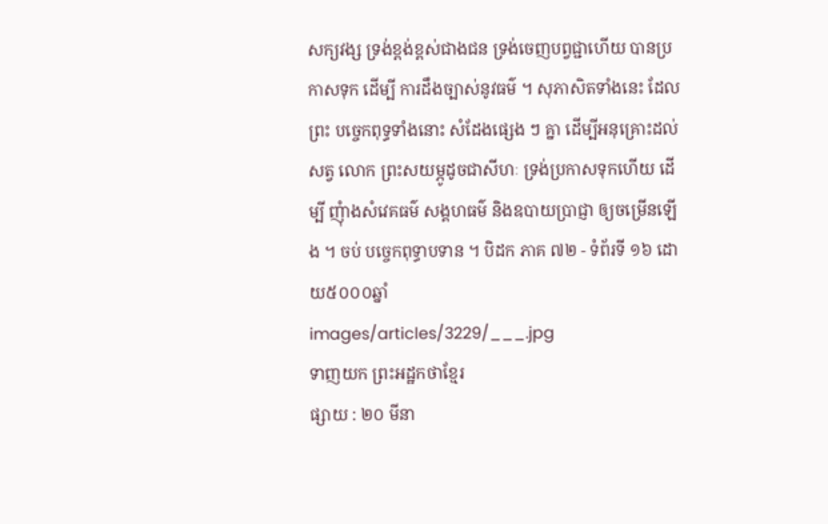សក្យវង្ស ទ្រង់ខ្ពង់ខ្ពស់ជាងជន ទ្រង់ចេញបព្វជ្ជាហើយ បានប្រកាសទុក ដើម្បី ការដឹងច្បាស់នូវធម៌ ។ សុភាសិតទាំងនេះ ដែលព្រះ បច្ចេកពុទ្ធទាំងនោះ សំដែងផ្សេង ៗ គ្នា ដើម្បីអនុគ្រោះដល់សត្វ លោក ព្រះសយម្ភូដូចជាសីហៈ ទ្រង់ប្រកាសទុកហើយ ដើម្បី ញុំាងសំវេគធម៌ សង្គហធម៌ និងឧបាយប្រាជ្ញា ឲ្យចម្រើនឡើង ។ ចប់ បច្ចេកពុទ្ធាបទាន ។ បិដក ភាគ ៧២ - ទំព័រទី ១៦ ដោយ៥០០០ឆ្នាំ
images/articles/3229/___.jpg
ទាញយក ព្រះអដ្ឋកថាខ្មែរ
ផ្សាយ : ២០ មីនា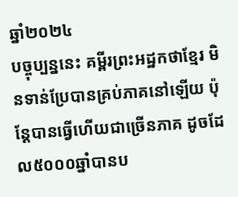ឆ្នាំ២០២៤
បច្ចុប្បន្ននេះ គម្ពីរព្រះអដ្ឋកថាខ្មែរ មិនទាន់ប្រែបានគ្រប់ភាគនៅឡើយ ប៉ុន្តែបានធ្វើហើយជាច្រើនភាគ ដូចដែល៥០០០ឆ្នាំបានប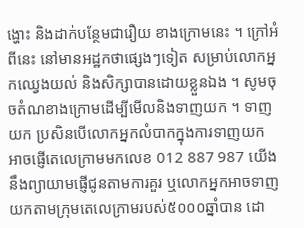ង្ហោះ និងដាក់បន្ថែមជារឿយ ខាងក្រោមនេះ ។ ក្រៅអំពីនេះ នៅមានអដ្ឋកថាផ្សេងៗទៀត សម្រាប់លោកអ្នកឈ្វេងយល់ និងសិក្សាបានដោយខ្លួនឯង ។ សូមចុចតំណខាងក្រោមដើម្បីមើលនិងទាញយក ។ ទាញយក ប្រសិនបើលោកអ្នកលំបាកក្នុងការទាញយក អាចផ្ញើតេលេក្រាមមកលេខ 012 887 987 យើងនឹងព្យាយាមផ្ញើជូនតាមការគួរ ឬលោកអ្នកអាចទាញយកតាមក្រុមតេលេក្រាមរបស់៥០០០ឆ្នាំបាន ដោ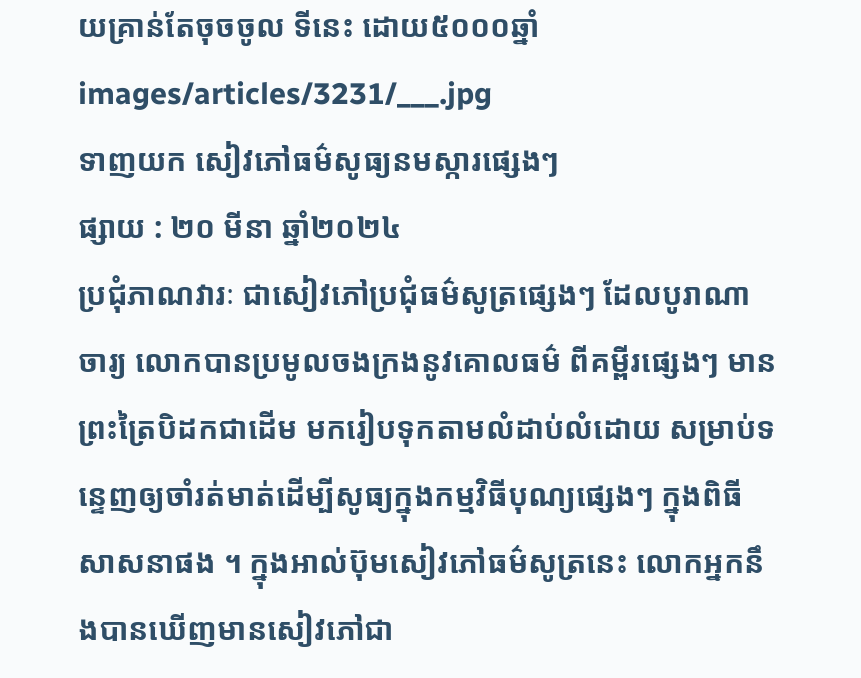យគ្រាន់តែចុចចូល ទីនេះ ដោយ៥០០០ឆ្នាំ
images/articles/3231/___.jpg
ទាញយក សៀវភៅធម៌សូធ្យនមស្ការផ្សេងៗ
ផ្សាយ : ២០ មីនា ឆ្នាំ២០២៤
ប្រជុំភាណវារៈ ជាសៀវភៅប្រជុំធម៌សូត្រផ្សេងៗ ដែលបូរាណាចារ្យ លោកបានប្រមូលចងក្រងនូវគោលធម៌ ពីគម្ពីរផ្សេងៗ មានព្រះត្រៃបិដកជាដើម មករៀបទុកតាមលំដាប់លំដោយ សម្រាប់ទន្ទេញឲ្យចាំរត់មាត់ដើម្បីសូធ្យក្នុងកម្មវិធីបុណ្យផ្សេងៗ ក្នុងពិធីសាសនាផង ។ ក្នុងអាល់ប៊ុមសៀវភៅធម៌សូត្រនេះ លោកអ្នកនឹងបានឃើញមានសៀវភៅជា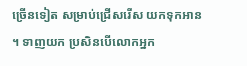ច្រើនទៀត សម្រាប់ជ្រើសរើស យកទុកអាន ។ ទាញយក ប្រសិនបើលោកអ្នក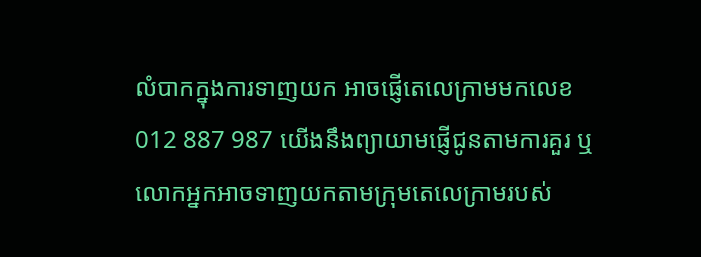លំបាកក្នុងការទាញយក អាចផ្ញើតេលេក្រាមមកលេខ 012 887 987 យើងនឹងព្យាយាមផ្ញើជូនតាមការគួរ ឬលោកអ្នកអាចទាញយកតាមក្រុមតេលេក្រាមរបស់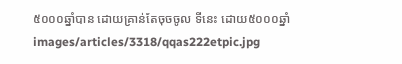៥០០០ឆ្នាំបាន ដោយគ្រាន់តែចុចចូល ទីនេះ ដោយ៥០០០ឆ្នាំ
images/articles/3318/qqas222etpic.jpg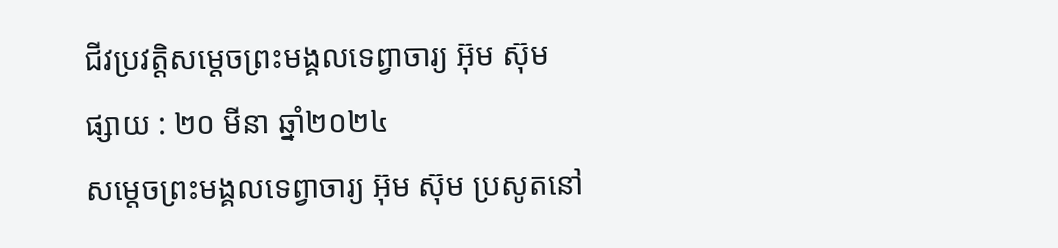ជីវប្រវត្តិសម្តេចព្រះមង្គលទេព្វាចារ្យ អ៊ុម ស៊ុម
ផ្សាយ : ២០ មីនា ឆ្នាំ២០២៤
សម្តេចព្រះមង្គលទេព្វាចារ្យ អ៊ុម ស៊ុម ប្រសូតនៅ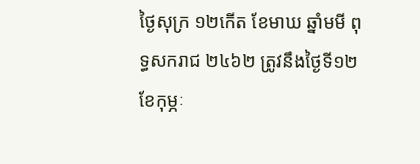ថ្ងៃសុក្រ ១២កើត ខែមាឃ ឆ្នាំមមី ពុទ្ធសករាជ ២៤៦២ ត្រូវនឹងថ្ងៃទី១២ ខែកុម្ភៈ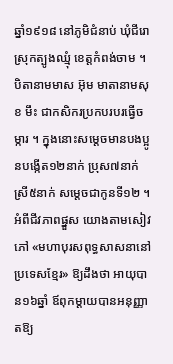ឆ្នាំ១៩១៨ នៅភូមិជំនាប់ ឃុំជីរោ ស្រុកត្បូងឈ្មុំ ខេត្តកំពង់ចាម ។ បិតានាមមាស អ៊ុម មាតានាមសុខ មឹះ ជាកសិករប្រកបរបរធ្វើចម្ការ ។ ក្នុងនោះសម្តេចមានបងប្អូនបង្កើត១២នាក់ ប្រុស៧នាក់ ស្រី៥នាក់ សម្តេចជាកូនទី១២ ។ អំពីជីវភាពផ្នួស យោងតាមសៀវភៅ «មហាបុរសពុទ្ធសាសនានៅប្រទេសខ្មែរ» ឱ្យដឹងថា អាយុបាន១៦ឆ្នាំ ឪពុកម្តាយបានអនុញ្ញាតឱ្យ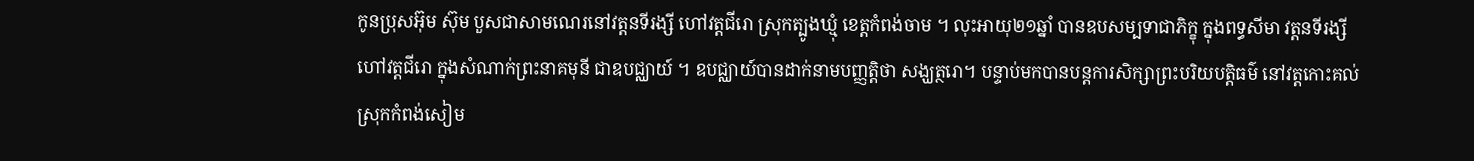កូនប្រុសអ៊ុម ស៊ុម បួសជាសាមណេរនៅវត្តនទីរង្សី ហៅវត្តជីរោ ស្រុកត្បូងឃ្មុំ ខេត្តកំពង់ចាម ។ លុះអាយុ២១ឆ្នាំ បានឧបសម្បទាជាភិក្ខុ ក្នុងពទ្ធសីមា វត្តនទីរង្សី ហៅវត្តជីរោ ក្នុងសំណាក់ព្រះនាគមុនី ជាឧបជ្ឈាយ៍ ។ ឧបជ្ឈាយ៍បានដាក់នាមបញ្ញត្តិថា សង្ឃត្ថរោ។ បន្ទាប់មកបានបន្តការសិក្សាព្រះបរិយបត្តិធម៌ នៅវត្តកោះគល់ ស្រុកកំពង់សៀម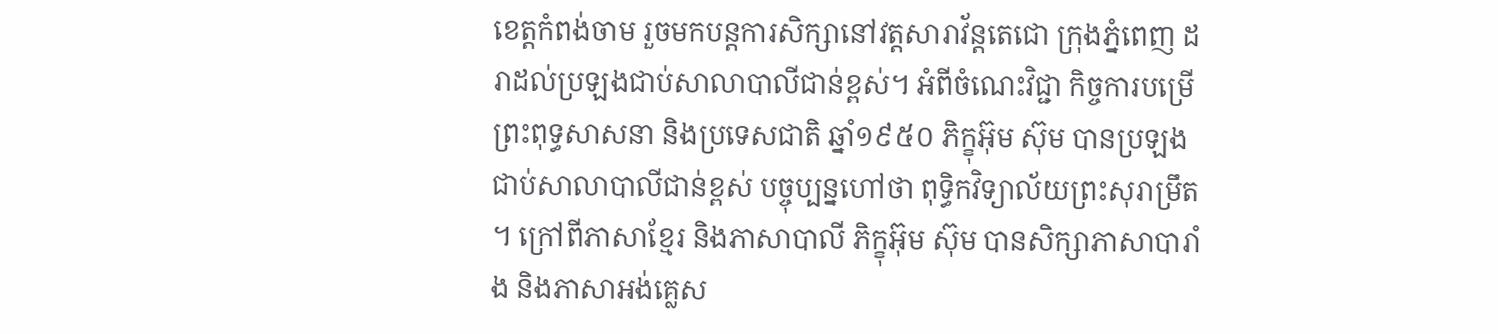ខេត្តកំពង់ចាម រួចមកបន្តការសិក្សានៅវត្តសារាវ័ន្តតេជោ ក្រុងភ្នំពេញ ដរាដល់ប្រឡងជាប់សាលាបាលីជាន់ខ្ពស់។ អំពីចំណេះវិជ្ជា កិច្ចការបម្រើព្រះពុទ្ធសាសនា និងប្រទេសជាតិ ឆ្នាំ១៩៥០ ភិក្ខុអ៊ុម ស៊ុម បានប្រឡងជាប់សាលាបាលីជាន់ខ្ពស់ បច្ចុប្បន្នហៅថា ពុទ្ធិកវិទ្យាល័យព្រះសុរាម្រឹត។ ក្រៅពីភាសាខ្មែរ និងភាសាបាលី ភិក្ខុអ៊ុម ស៊ុម បានសិក្សាភាសាបារាំង និងភាសាអង់គ្លេស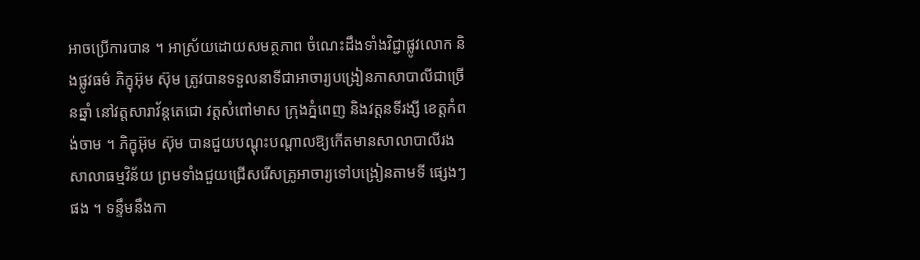អាចប្រើការបាន ។ អាស្រ័យដោយសមត្ថភាព ចំណេះដឹងទាំងវិជ្ជាផ្លូវលោក និងផ្លូវធម៌ ភិក្ខុអ៊ុម ស៊ុម ត្រូវបានទទួលនាទីជាអាចារ្យបង្រៀនភាសាបាលីជាច្រើនឆ្នាំ នៅវត្តសារាវ័ន្តតេជោ វត្តសំពៅមាស ក្រុងភ្នំពេញ និងវត្តនទីរង្សី ខេត្តកំពង់ចាម ។ ភិក្ខុអ៊ុម ស៊ុម បានជួយបណ្តុះបណ្តាលឱ្យកើតមានសាលាបាលីរង សាលាធម្មវិន័យ ព្រមទាំងជួយជ្រើសរើសគ្រូអាចារ្យទៅបង្រៀនតាមទី ផ្សេងៗផង ។ ទន្ទឹមនឹងកា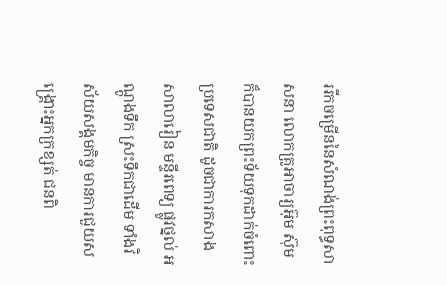ររីកចម្រើននៃសំណង់ព្រះពុទ្ធសាសនា លោកគ្រូអាចារ្យអ៊ុម ស៊ុម ក៏បានយកព្រះទ័យទុកដាក់ចំពោះប្រទេសជាតិ ដូចជាការកសាងសាលារៀន មន្ទីរពេទ្យ ផ្លូវថ្នល់ អណ្តូងទឹក ស្រះទឹកជាដើម ទាំងវិស័យសង្គមកិច្ច មានការជួយសង្គ្រោះអ្នកក្រខ្សត់ ជនពិ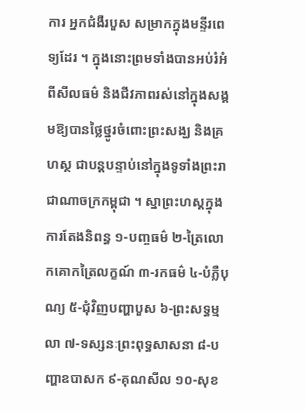ការ អ្នកជំងឺរបួស សម្រាកក្នុងមន្ទីរពេទ្យដែរ ។ ក្នុងនោះព្រមទាំងបានអប់រំអំពីសីលធម៌ និងជីវភាពរស់នៅក្នុងសង្គមឱ្យបានថ្លៃថ្នូរចំពោះព្រះសង្ឃ និងគ្រហស្ថ ជាបន្តបន្ទាប់នៅក្នុងទូទាំងព្រះរាជាណាចក្រកម្ពុជា ។ ស្នាព្រះហស្តក្នុងការតែងនិពន្ធ ១-បញ្ចធម៌ ២-ត្រៃលោកគោកត្រៃលក្ខណ៍ ៣-រកធម៌ ៤-បំភ្លឺបុណ្យ ៥-ជុំវិញបញ្ហាបួស ៦-ព្រះសទ្ធម្មលា ៧-ទស្សនៈព្រះពុទ្ធសាសនា ៨-បញ្ហាឧបាសក ៩-គុណសីល ១០-សុខ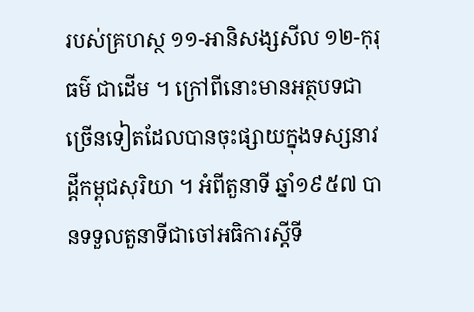របស់គ្រហស្ថ ១១-អានិសង្សសីល ១២-កុរុធម៌ ជាដើម ។ ក្រៅពីនោះមានអត្ថបទជាច្រើនទៀតដែលបានចុះផ្សាយក្នុងទស្សនាវដ្តីកម្ពុជសុរិយា ។ អំពីតួនាទី ឆ្នាំ១៩៥៧ បានទទួលតួនាទីជាចៅអធិការស្តីទី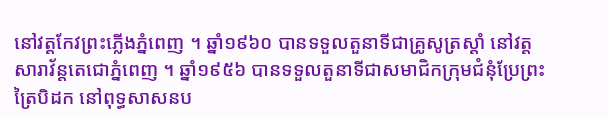នៅវត្តកែវព្រះភ្លើងភ្នំពេញ ។ ឆ្នាំ១៩៦០ បានទទួលតួនាទីជាគ្រូសូត្រស្តាំ នៅវត្តសារាវ័ន្តតេជោភ្នំពេញ ។ ឆ្នាំ១៩៥៦ បានទទួលតួនាទីជាសមាជិកក្រុមជំនុំប្រែព្រះត្រៃបិដក នៅពុទ្ធសាសនប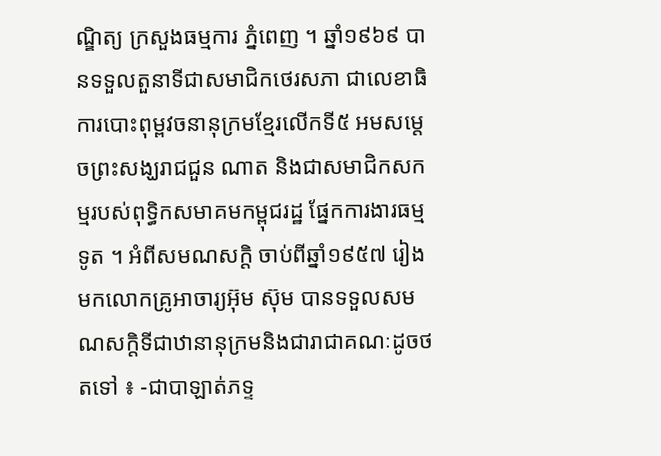ណ្ឌិត្យ ក្រសួងធម្មការ ភ្នំពេញ ។ ឆ្នាំ១៩៦៩ បានទទួលតួនាទីជាសមាជិកថេរសភា ជាលេខាធិការបោះពុម្ពវចនានុក្រមខ្មែរលើកទី៥ អមសម្តេចព្រះសង្ឃរាជជួន ណាត និងជាសមាជិកសកម្មរបស់ពុទ្ធិកសមាគមកម្ពុជរដ្ឋ ផ្នែកការងារធម្មទូត ។ អំពីសមណសក្តិ ចាប់ពីឆ្នាំ១៩៥៧ រៀងមកលោកគ្រូអាចារ្យអ៊ុម ស៊ុម បានទទួលសមណសក្តិទីជាឋានានុក្រមនិងជារាជាគណៈដូចថតទៅ ៖ -ជាបាឡាត់ភទ្ទ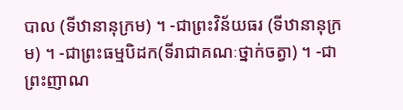បាល (ទីឋានានុក្រម) ។ -ជាព្រះវិន័យធរ (ទីឋានានុក្រម) ។ -ជាព្រះធម្មបិដក(ទីរាជាគណៈថ្នាក់ចត្វា) ។ -ជាព្រះញាណ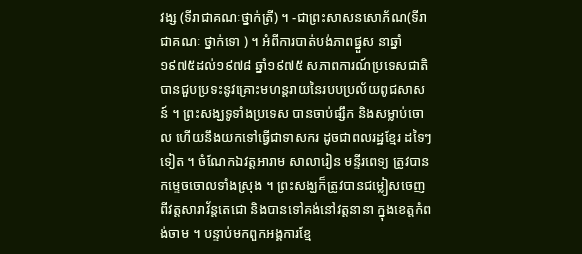វង្ស (ទីរាជាគណៈថ្នាក់ត្រី) ។ -ជាព្រះសាសនសោភ័ណ(ទីរាជាគណៈ ថ្នាក់ទោ ) ។ អំពីការបាត់បង់ភាពផ្នួស នាឆ្នាំ១៩៧៥ដល់១៩៧៨ ឆ្នាំ១៩៧៥ សភាពការណ៍ប្រទេសជាតិ បានជួបប្រទះនូវគ្រោះមហន្តរាយនៃរបបប្រល័យពូជសាសន៍ ។ ព្រះសង្ឃទូទាំងប្រទេស បានចាប់ផ្សឹក និងសម្លាប់ចោល ហើយនឹងយកទៅធ្វើជាទាសករ ដូចជាពលរដ្ឋខ្មែរ ដទៃៗទៀត ។ ចំណែកឯវត្តអារាម សាលារៀន មន្ទីរពេទ្យ ត្រូវបានកម្ទេចចោលទាំងស្រុង ។ ព្រះសង្ឃក៏ត្រូវបានជម្លៀសចេញពីវត្តសារាវ័ន្តតេជោ និងបានទៅគង់នៅវត្តនានា ក្នុងខេត្តកំពង់ចាម ។ បន្ទាប់មកពួកអង្គការខ្មែ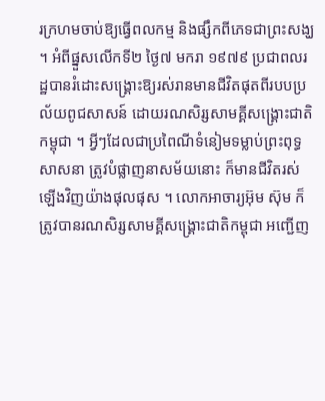រក្រហមចាប់ឱ្យធ្វើពលកម្ម និងផ្សឹកពីភេទជាព្រះសង្ឃ ។ អំពីផ្នួសលើកទី២ ថ្ងៃ៧ មករា ១៩៧៩ ប្រជាពលរដ្ឋបានរំដោះសង្គ្រោះឱ្យរស់រានមានជីវិតផុតពីរបបប្រល័យពូជសាសន៍ ដោយរណសិរ្សសាមគ្គីសង្គ្រោះជាតិកម្ពុជា ។ អ្វីៗដែលជាប្រពៃណីទំនៀមទម្លាប់ព្រះពុទ្ធសាសនា ត្រូវបំផ្លាញនាសម័យនោះ ក៏មានជីវិតរស់ឡើងវិញយ៉ាងផុលផុស ។ លោកអាចារ្យអ៊ុម ស៊ុម ក៏ត្រូវបានរណសិរ្សសាមគ្គីសង្គ្រោះជាតិកម្ពុជា អញ្ជើញ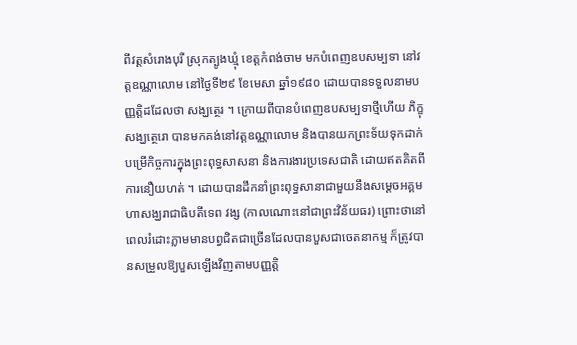ពីវត្តសំរោងបុរី ស្រុកត្បូងឃ្មុំ ខេត្តកំពង់ចាម មកបំពេញឧបសម្បទា នៅវត្តឧណ្ណាលោម នៅថ្ងៃទី២៩ ខែមេសា ឆ្នាំ១៩៨០ ដោយបានទទួលនាមបញ្ញត្តិដដែលថា សង្ឃត្ថេរ ។ ក្រោយពីបានបំពេញឧបសម្បទាថ្មីហើយ ភិក្ខុសង្ឃត្ថេរោ បានមកគង់នៅវត្តឧណ្ណាលោម និងបានយកព្រះទ័យទុកដាក់បម្រើកិច្ចការក្នុងព្រះពុទ្ធសាសនា និងការងារប្រទេសជាតិ ដោយឥតគិតពីការនឿយហត់ ។ ដោយបានដឹកនាំព្រះពុទ្ធសានាជាមួយនឹងសម្តេចអគ្គមហាសង្ឃរាជាធិបតីទេព វង្ស (កាលណោះនៅជាព្រះវិន័យធរ) ព្រោះថានៅពេលរំដោះភ្លាមមានបព្វជិតជាច្រើនដែលបានបួសជាចេតនាកម្ម ក៏ត្រូវបានសម្រួលឱ្យបួសឡើងវិញតាមបញ្ញត្តិ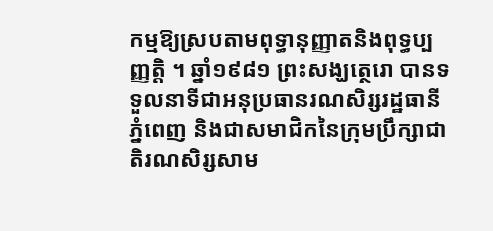កម្មឱ្យស្របតាមពុទ្ធានុញ្ញាតនិងពុទ្ធប្បញ្ញត្តិ ។ ឆ្នាំ១៩៨១ ព្រះសង្ឃត្ថេរោ បានទទួលនាទីជាអនុប្រធានរណសិរ្សរដ្ឋធានីភ្នំពេញ និងជាសមាជិកនៃក្រុមប្រឹក្សាជាតិរណសិរ្សសាម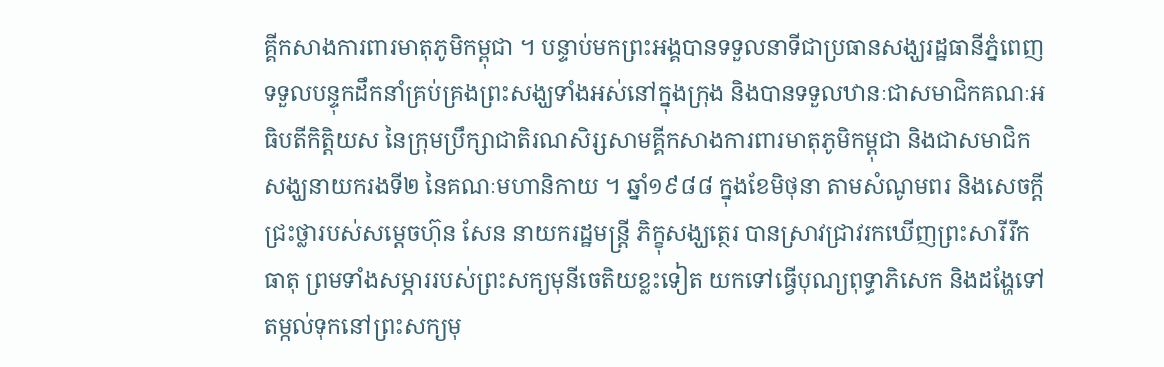គ្គីកសាងការពារមាតុភូមិកម្ពុជា ។ បន្ទាប់មកព្រះអង្គបានទទួលនាទីជាប្រធានសង្ឃរដ្ឋធានីភ្នំពេញ ទទួលបន្ទុកដឹកនាំគ្រប់គ្រងព្រះសង្ឃទាំងអស់នៅក្នុងក្រុង និងបានទទួលឋានៈជាសមាជិកគណៈអធិបតីកិត្តិយស នៃក្រុមប្រឹក្សាជាតិរណសិរ្សសាមគ្គីកសាងការពារមាតុភូមិកម្ពុជា និងជាសមាជិកសង្ឃនាយករងទី២ នៃគណៈមហានិកាយ ។ ឆ្នាំ១៩៨៨ ក្នុងខែមិថុនា តាមសំណូមពរ និងសេចក្តីជ្រះថ្លារបស់សម្តេចហ៊ុន សែន នាយករដ្ឋមន្ត្រី ភិក្ខុសង្ឃត្ថេរ បានស្រាវជ្រាវរកឃើញព្រះសារីរឹកធាតុ ព្រមទាំងសម្ភាររបស់ព្រះសក្យមុនីចេតិយខ្លះទៀត យកទៅធ្វើបុណ្យពុទ្ធាភិសេក និងដង្ហែទៅតម្កល់ទុកនៅព្រះសក្យមុ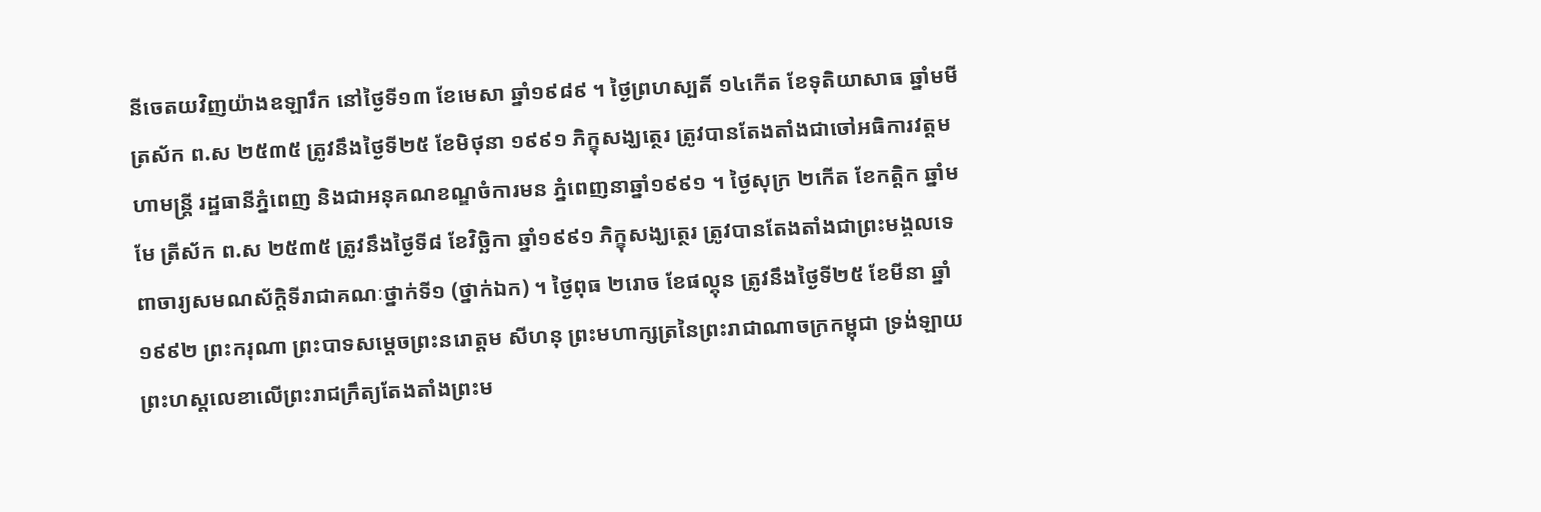នីចេតយវិញយ៉ាងឧឡារឹក នៅថ្ងៃទី១៣ ខែមេសា ឆ្នាំ១៩៨៩ ។ ថ្ងៃព្រហស្បតិ៍ ១៤កើត ខែទុតិយាសាធ ឆ្នាំមមី ត្រស័ក ព.ស ២៥៣៥ ត្រូវនឹងថ្ងៃទី២៥ ខែមិថុនា ១៩៩១ ភិក្ខុសង្ឃត្ថេរ ត្រូវបានតែងតាំងជាចៅអធិការវត្តមហាមន្ត្រី រដ្ឋធានីភ្នំពេញ និងជាអនុគណខណ្ឌចំការមន ភ្នំពេញនាឆ្នាំ១៩៩១ ។ ថ្ងៃសុក្រ ២កើត ខែកត្តិក ឆ្នាំមមែ ត្រីស័ក ព.ស ២៥៣៥ ត្រូវនឹងថ្ងៃទី៨ ខែវិច្ឆិកា ឆ្នាំ១៩៩១ ភិក្ខុសង្ឃត្ថេរ ត្រូវបានតែងតាំងជាព្រះមង្គលទេពាចារ្យសមណស័ក្តិទីរាជាគណៈថ្នាក់ទី១ (ថ្នាក់ឯក) ។ ថ្ងៃពុធ ២រោច ខែផល្គុន ត្រូវនឹងថ្ងៃទី២៥ ខែមីនា ឆ្នាំ១៩៩២ ព្រះករុណា ព្រះបាទសម្តេចព្រះនរោត្តម សីហនុ ព្រះមហាក្សត្រនៃព្រះរាជាណាចក្រកម្ពុជា ទ្រង់ឡាយព្រះហស្តលេខាលើព្រះរាជក្រឹត្យតែងតាំងព្រះម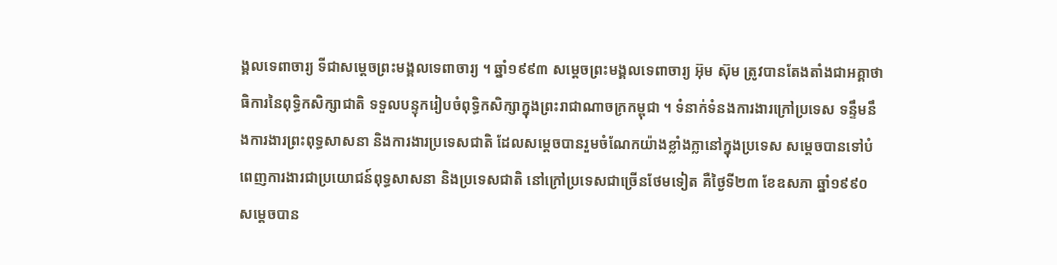ង្គលទេពាចារ្យ ទីជាសម្តេចព្រះមង្គលទេពាចារ្យ ។ ឆ្នាំ១៩៩៣ សម្តេចព្រះមង្គលទេពាចារ្យ អ៊ុម ស៊ុម ត្រូវបានតែងតាំងជាអគ្គាថាធិការនៃពុទ្ធិកសិក្សាជាតិ ទទួលបន្ទុករៀបចំពុទ្ធិកសិក្សាក្នុងព្រះរាជាណាចក្រកម្ពុជា ។ ទំនាក់ទំនងការងារក្រៅប្រទេស ទន្ទឹមនឹងការងារព្រះពុទ្ធសាសនា និងការងារប្រទេសជាតិ ដែលសម្តេចបានរួមចំណែកយ៉ាងខ្លាំងក្លានៅក្នុងប្រទេស សម្តេចបានទៅបំពេញការងារជាប្រយោជន៍ពុទ្ធសាសនា និងប្រទេសជាតិ នៅក្រៅប្រទេសជាច្រើនថែមទៀត គឺថ្ងៃទី២៣ ខែឧសភា ឆ្នាំ១៩៩០ សម្តេចបាន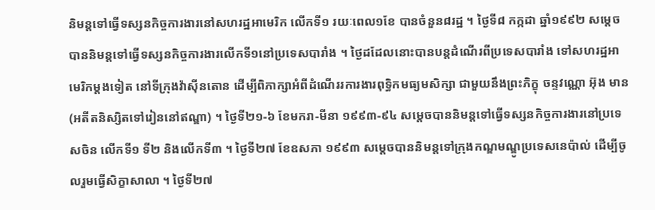និមន្តទៅធ្វើទស្សនកិច្ចការងារនៅសហរដ្ឋអាមេរិក លើកទី១ រយៈពេល១ខែ បានចំនួន៨រដ្ឋ ។ ថ្ងៃទី៨ កក្កដា ឆ្នាំ១៩៩២ សម្តេចបាននិមន្តទៅធ្វើទស្សនកិច្ចការងារលើកទី១នៅប្រទេសបារាំង ។ ថ្ងៃដដែលនោះបានបន្តដំណើរពីប្រទេសបារាំង ទៅសហរដ្ឋអាមេរិកម្តងទៀត នៅទីក្រុងវ៉ាស៊ីនតោន ដើម្បីពិភាក្សាអំពីដំណើររការងារពុទ្ធិកមធ្យមសិក្សា ជាមួយនឹងព្រះភិក្ខុ ចន្ទវណ្ណោ អ៊ុង មាន (អតីតនិស្សិតទៅរៀននៅឥណ្ឌា) ។ ថ្ងៃទី២១-៦ ខែមករា-មីនា ១៩៩៣-៩៤ សម្តេចបាននិមន្តទៅធ្វើទស្សនកិច្ចការងារនៅប្រទេសចិន លើកទី១ ទី២ និងលើកទី៣ ។ ថ្ងៃទី២៧ ខែឧសភា ១៩៩៣ សម្តេចបាននិមន្តទៅក្រុងកណ្ឌមណ្ឌូប្រទេសនេប៉ាល់ ដើម្បីចូលរួមធ្វើសិក្ខាសាលា ។ ថ្ងៃទី២៧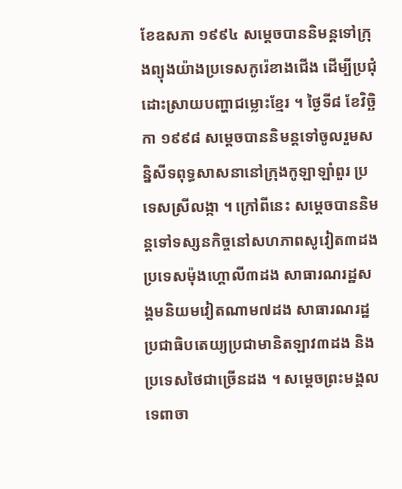ខែឧសភា ១៩៩៤ សម្តេចបាននិមន្តទៅក្រុងព្យុងយ៉ាងប្រទេសកូរ៉េខាងជើង ដើម្បីប្រជុំដោះស្រាយបញ្ហាជម្លោះខ្មែរ ។ ថ្ងៃទី៨ ខែវិច្ឆិកា ១៩៩៨ សម្តេចបាននិមន្តទៅចូលរួមសន្និសីទពុទ្ធសាសនានៅក្រុងកូឡាឡាំពួរ ប្រទេសស្រីលង្កា ។ ក្រៅពីនេះ សម្តេចបាននិមន្តទៅទស្សនកិច្ចនៅសហភាពសូវៀត៣ដង ប្រទេសម៉ុងហ្គោលី៣ដង សាធារណរដ្ឋសង្គមនិយមវៀតណាម៧ដង សាធារណរដ្ឋប្រជាធិបតេយ្យប្រជាមានិតឡាវ៣ដង និងប្រទេសថៃជាច្រើនដង ។ សម្តេចព្រះមង្គលទេពាចា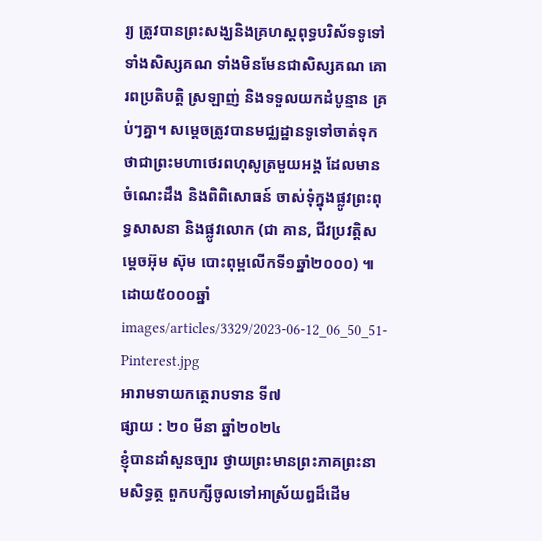រ្យ ត្រូវបានព្រះសង្ឃនិងគ្រហស្តពុទ្ធបរិស័ទទូទៅទាំងសិស្សគណ ទាំងមិនមែនជាសិស្សគណ គោរពប្រតិបត្តិ ស្រឡាញ់ និងទទួលយកដំបូន្មាន គ្រប់ៗគ្នា។ សម្តេចត្រូវបានមជ្ឈដ្ឋានទូទៅចាត់ទុកថាជាព្រះមហាថេរពហុសូត្រមួយអង្គ ដែលមានចំណេះដឹង និងពិពិសោធន៍ ចាស់ទុំក្នុងផ្លូវព្រះពុទ្ធសាសនា និងផ្លូវលោក (ជា គាន, ជីវប្រវត្តិសម្តេចអ៊ុម ស៊ុម បោះពុម្ពលើកទី១ឆ្នាំ២០០០) ៕ ដោយ៥០០០ឆ្នាំ
images/articles/3329/2023-06-12_06_50_51-Pinterest.jpg
អារាមទាយកត្ថេរាបទាន ទី៧
ផ្សាយ : ២០ មីនា ឆ្នាំ២០២៤
ខ្ញុំបានដាំសួនច្បារ ថ្វាយព្រះមានព្រះភាគព្រះនាមសិទ្ធត្ថ ពួកបក្សីចូលទៅអាស្រ័យឰដ៏ដើម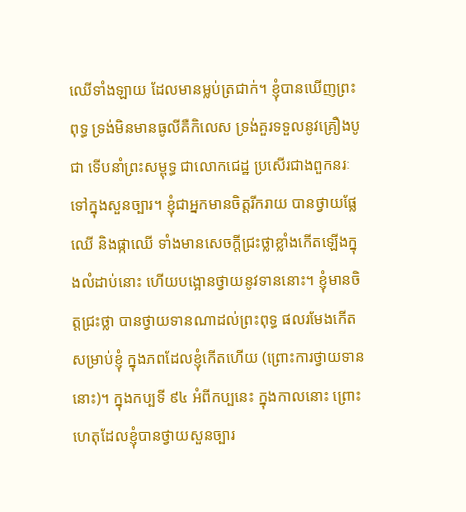ឈើទាំងឡាយ ដែលមានម្លប់ត្រជាក់។ ខ្ញុំបានឃើញព្រះពុទ្ធ ទ្រង់មិនមានធូលីគឺកិលេស ទ្រង់គួរទទួលនូវគ្រឿងបូជា ទើបនាំព្រះសម្ពុទ្ធ ជាលោកជេដ្ឋ ប្រសើរជាងពួកនរៈ ទៅក្នុងសួនច្បារ។ ខ្ញុំជាអ្នកមានចិត្តរីករាយ បានថ្វាយផ្លែឈើ និងផ្កាឈើ ទាំងមានសេចក្តីជ្រះថ្លាខ្លាំងកើតឡើងក្នុងលំដាប់នោះ ហើយបង្អោនថ្វាយនូវទាននោះ។ ខ្ញុំមានចិត្តជ្រះថ្លា បានថ្វាយទានណាដល់ព្រះពុទ្ធ ផលរមែងកើតសម្រាប់ខ្ញុំ ក្នុងភពដែលខ្ញុំកើតហើយ (ព្រោះការថ្វាយទាននោះ)។ ក្នុងកប្បទី ៩៤ អំពីកប្បនេះ ក្នុងកាលនោះ ព្រោះហេតុដែលខ្ញុំបានថ្វាយសួនច្បារ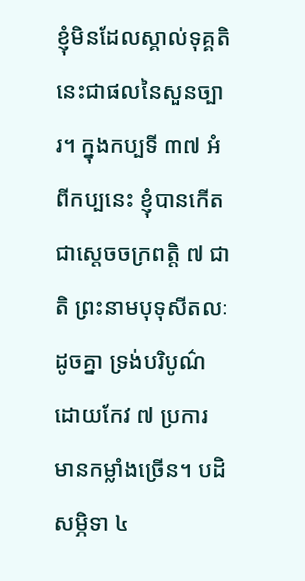ខ្ញុំមិនដែលស្គាល់ទុគ្គតិ នេះជាផលនៃសួនច្បារ។ ក្នុងកប្បទី ៣៧ អំពីកប្បនេះ ខ្ញុំបានកើតជាស្តេចចក្រពត្តិ ៧ ជាតិ ព្រះនាមបុទុសីតលៈដូចគ្នា ទ្រង់បរិបូណ៌ដោយកែវ ៧ ប្រការ មានកម្លាំងច្រើន។ បដិសម្ភិទា ៤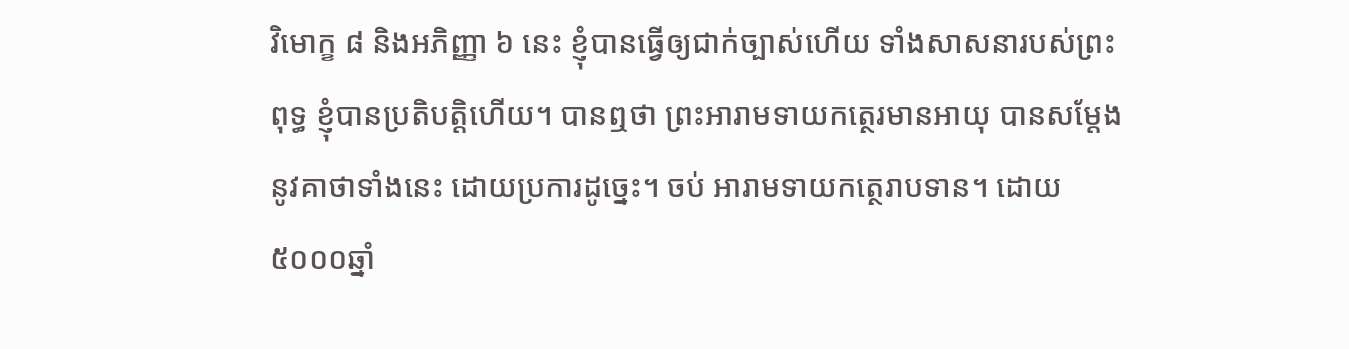វិមោក្ខ ៨ និងអភិញ្ញា ៦ នេះ ខ្ញុំបានធ្វើឲ្យជាក់ច្បាស់ហើយ ទាំងសាសនារបស់ព្រះពុទ្ធ ខ្ញុំបានប្រតិបតិ្តហើយ។ បានឮថា ព្រះអារាមទាយកត្ថេរមានអាយុ បានសម្តែងនូវគាថាទាំងនេះ ដោយប្រការដូច្នេះ។ ចប់ អារាមទាយកត្ថេរាបទាន។ ដោយ៥០០០ឆ្នាំ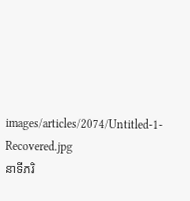images/articles/2074/Untitled-1-Recovered.jpg
នាទីភរិ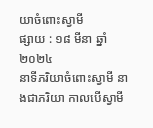យាចំពោះស្វាមី
ផ្សាយ : ១៨ មីនា ឆ្នាំ២០២៤
នាទីភរិយាចំពោះស្វាមី នាងជាភរិយា កាលបើស្វាមី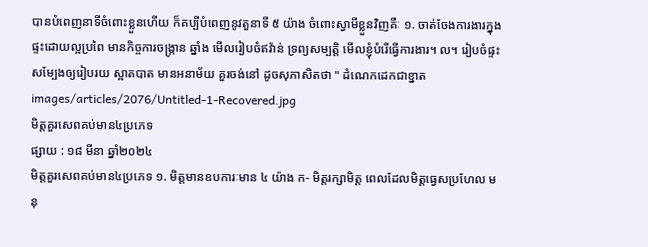បានបំពេញនាទីចំពោះខ្លួនហើយ ក៏គប្បីបំពេញនូវតួនាទី ៥ យ៉ាង ចំពោះស្វាមីខ្លួនវិញគឺៈ ១. ចាត់ចែងការងារក្នុងផ្ទះដោយល្អប្រពៃ មានកិច្ចការចង្ក្រាន ឆ្នាំង មើលរៀបចំឥវ៉ាន់ ទ្រព្យសម្បត្តិ មើលខ្ញុំបំរើធ្វើការងារ។ ល។ រៀបចំផ្ទះសម្បែងឲ្យរៀបរយ ស្អាតបាត មានអនាម័យ គួរចង់នៅ ដូចសុភាសិតថា " ដំណេកដេកជាខ្នាត
images/articles/2076/Untitled-1-Recovered.jpg
មិត្តគួរសេពគប់មាន៤ប្រភេទ
ផ្សាយ : ១៨ មីនា ឆ្នាំ២០២៤
មិត្តគួរសេពគប់មាន៤ប្រភេទ ១. មិត្តមានឧបការៈមាន ៤ យ៉ាង ក- មិត្តរក្សាមិត្ត ពេលដែលមិត្តធ្វេសប្រហែល មនុ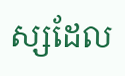ស្សដែល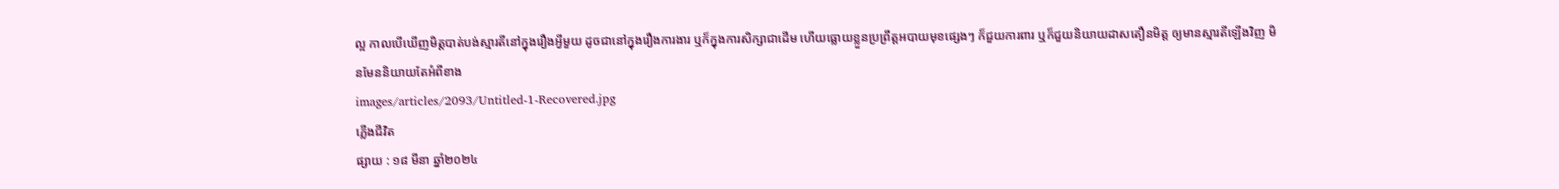ល្អ កាលបើឃើញមិត្តបាត់បង់ស្មារតីនៅក្នុងរឿងអ្វីមួយ ដូចជានៅក្នុងរឿងការងារ ឬក៏ក្នុងការសិក្សាជាដើម ហើយធ្លោយខ្លួនប្រព្រឹត្តអបាយមុខផ្សេងៗ ក៏ជួយការពារ ឬក៏ជួយនិយាយដាសតឿនមិត្ត ឲ្យមានស្មារតីឡើងវិញ មិនមែននិយាយតែអំពីខាង
images/articles/2093/Untitled-1-Recovered.jpg
ភ្លើងជីវិត
ផ្សាយ : ១៨ មីនា ឆ្នាំ២០២៤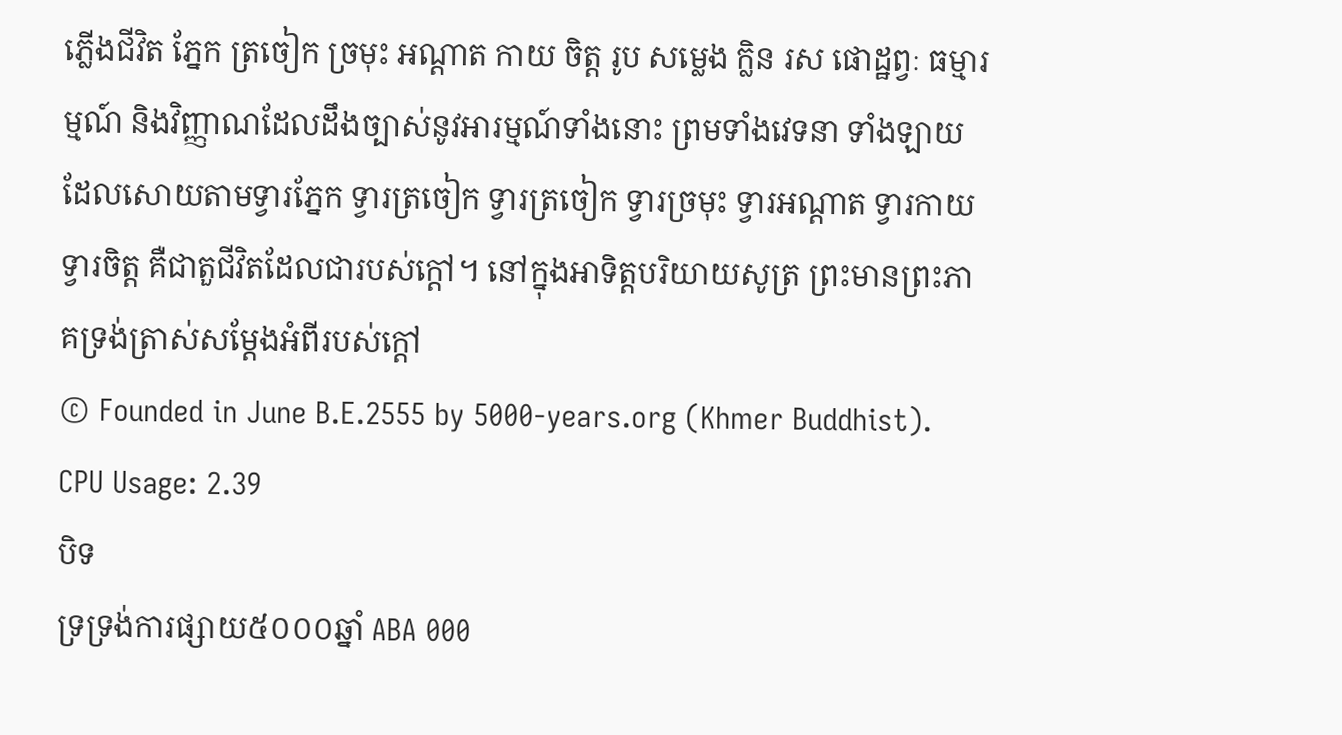ភ្លើងជីវិត ភ្នែក ត្រចៀក ច្រមុះ អណ្ដាត កាយ ចិត្ត រូប សម្លេង ក្លិន រស ផោដ្ឋព្វៈ ធម្មារម្មណ៍ និងវិញ្ញាណដែលដឹងច្បាស់នូវអារម្មណ៍ទាំងនោះ ព្រមទាំងវេទនា ទាំងឡាយដែលសោយតាមទ្វារភ្នែក ទ្វារត្រចៀក ទ្វារត្រចៀក ទ្វារច្រមុះ ទ្វារអណ្ដាត ទ្វារកាយ ទ្វារចិត្ត គឺជាតួជីវិតដែលជារបស់ក្ដៅ។ នៅក្នុងអាទិត្តបរិយាយសូត្រ ព្រះមានព្រះភាគទ្រង់ត្រាស់សម្ដែងអំពីរបស់ក្ដៅ
© Founded in June B.E.2555 by 5000-years.org (Khmer Buddhist).
CPU Usage: 2.39
បិទ
ទ្រទ្រង់ការផ្សាយ៥០០០ឆ្នាំ ABA 000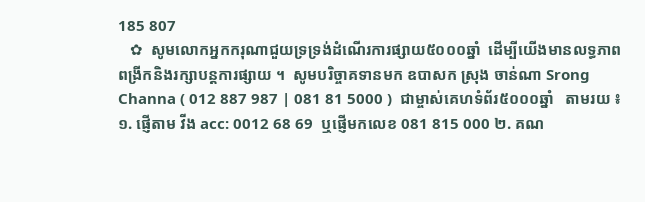185 807
   ✿  សូមលោកអ្នកករុណាជួយទ្រទ្រង់ដំណើរការផ្សាយ៥០០០ឆ្នាំ  ដើម្បីយើងមានលទ្ធភាពពង្រីកនិងរក្សាបន្តការផ្សាយ ។  សូមបរិច្ចាគទានមក ឧបាសក ស្រុង ចាន់ណា Srong Channa ( 012 887 987 | 081 81 5000 )  ជាម្ចាស់គេហទំព័រ៥០០០ឆ្នាំ   តាមរយ ៖ ១. ផ្ញើតាម វីង acc: 0012 68 69  ឬផ្ញើមកលេខ 081 815 000 ២. គណ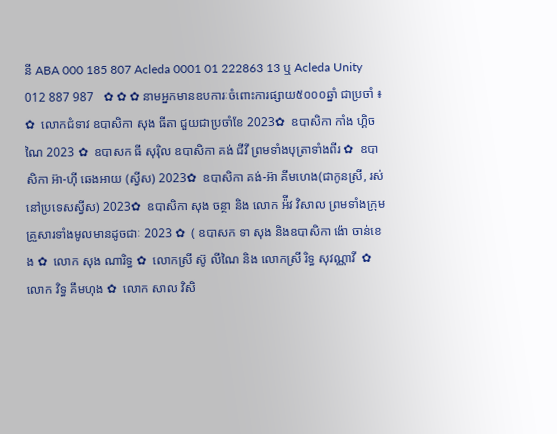នី ABA 000 185 807 Acleda 0001 01 222863 13 ឬ Acleda Unity 012 887 987   ✿ ✿ ✿ នាមអ្នកមានឧបការៈចំពោះការផ្សាយ៥០០០ឆ្នាំ ជាប្រចាំ ៖  ✿  លោកជំទាវ ឧបាសិកា សុង ធីតា ជួយជាប្រចាំខែ 2023✿  ឧបាសិកា កាំង ហ្គិចណៃ 2023 ✿  ឧបាសក ធី សុរ៉ិល ឧបាសិកា គង់ ជីវី ព្រមទាំងបុត្រាទាំងពីរ ✿  ឧបាសិកា អ៊ា-ហុី ឆេងអាយ (ស្វីស) 2023✿  ឧបាសិកា គង់-អ៊ា គីមហេង(ជាកូនស្រី, រស់នៅប្រទេសស្វីស) 2023✿  ឧបាសិកា សុង ចន្ថា និង លោក អ៉ីវ វិសាល ព្រមទាំងក្រុមគ្រួសារទាំងមូលមានដូចជាៈ 2023 ✿  ( ឧបាសក ទា សុង និងឧបាសិកា ង៉ោ ចាន់ខេង ✿  លោក សុង ណារិទ្ធ ✿  លោកស្រី ស៊ូ លីណៃ និង លោកស្រី រិទ្ធ សុវណ្ណាវី  ✿  លោក វិទ្ធ គឹមហុង ✿  លោក សាល វិសិ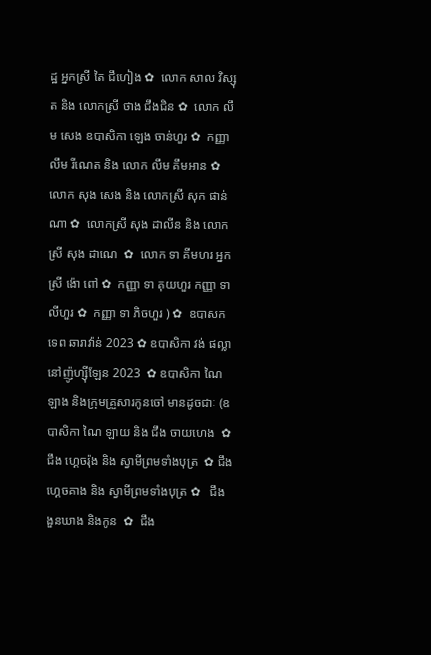ដ្ឋ អ្នកស្រី តៃ ជឹហៀង ✿  លោក សាល វិស្សុត និង លោកស្រី ថាង ជឹងជិន ✿  លោក លឹម សេង ឧបាសិកា ឡេង ចាន់ហួរ ✿  កញ្ញា លឹម រីណេត និង លោក លឹម គឹមអាន ✿  លោក សុង សេង និង លោកស្រី សុក ផាន់ណា ✿  លោកស្រី សុង ដាលីន និង លោកស្រី សុង ដាណេ  ✿  លោក ទា គីមហរ អ្នកស្រី ង៉ោ ពៅ ✿  កញ្ញា ទា គុយហួរ កញ្ញា ទា លីហួរ ✿  កញ្ញា ទា ភិចហួរ ) ✿  ឧបាសក ទេព ឆារាវ៉ាន់ 2023 ✿ ឧបាសិកា វង់ ផល្លា នៅញ៉ូហ្ស៊ីឡែន 2023  ✿ ឧបាសិកា ណៃ ឡាង និងក្រុមគ្រួសារកូនចៅ មានដូចជាៈ (ឧបាសិកា ណៃ ឡាយ និង ជឹង ចាយហេង  ✿  ជឹង ហ្គេចរ៉ុង និង ស្វាមីព្រមទាំងបុត្រ  ✿ ជឹង ហ្គេចគាង និង ស្វាមីព្រមទាំងបុត្រ ✿   ជឹង ងួនឃាង និងកូន  ✿  ជឹង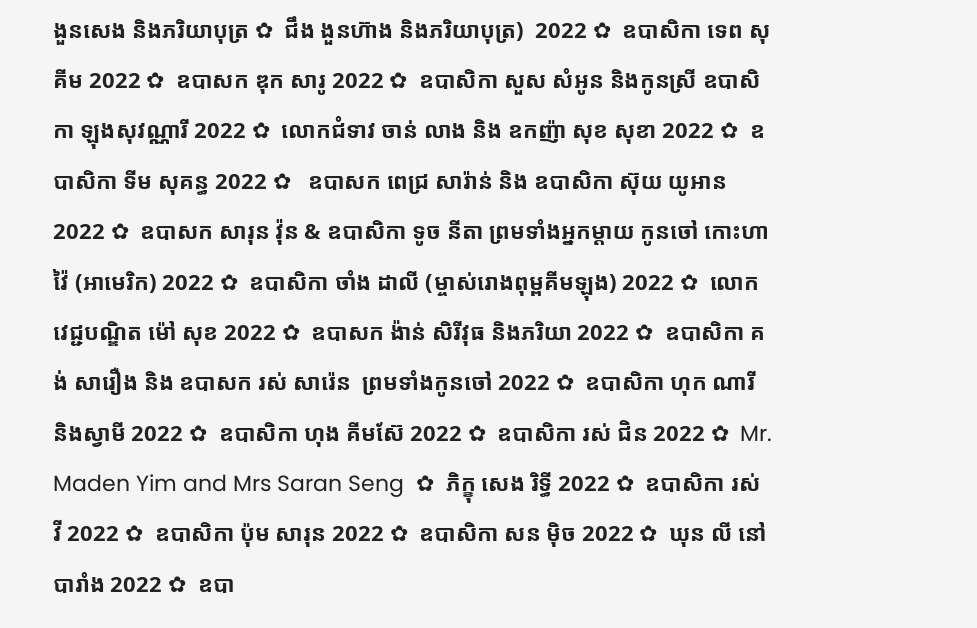ងួនសេង និងភរិយាបុត្រ ✿  ជឹង ងួនហ៊ាង និងភរិយាបុត្រ)  2022 ✿  ឧបាសិកា ទេព សុគីម 2022 ✿  ឧបាសក ឌុក សារូ 2022 ✿  ឧបាសិកា សួស សំអូន និងកូនស្រី ឧបាសិកា ឡុងសុវណ្ណារី 2022 ✿  លោកជំទាវ ចាន់ លាង និង ឧកញ៉ា សុខ សុខា 2022 ✿  ឧបាសិកា ទីម សុគន្ធ 2022 ✿   ឧបាសក ពេជ្រ សារ៉ាន់ និង ឧបាសិកា ស៊ុយ យូអាន 2022 ✿  ឧបាសក សារុន វ៉ុន & ឧបាសិកា ទូច នីតា ព្រមទាំងអ្នកម្តាយ កូនចៅ កោះហាវ៉ៃ (អាមេរិក) 2022 ✿  ឧបាសិកា ចាំង ដាលី (ម្ចាស់រោងពុម្ពគីមឡុង) 2022 ✿  លោកវេជ្ជបណ្ឌិត ម៉ៅ សុខ 2022 ✿  ឧបាសក ង៉ាន់ សិរីវុធ និងភរិយា 2022 ✿  ឧបាសិកា គង់ សារឿង និង ឧបាសក រស់ សារ៉េន  ព្រមទាំងកូនចៅ 2022 ✿  ឧបាសិកា ហុក ណារី និងស្វាមី 2022 ✿  ឧបាសិកា ហុង គីមស៊ែ 2022 ✿  ឧបាសិកា រស់ ជិន 2022 ✿  Mr. Maden Yim and Mrs Saran Seng  ✿  ភិក្ខុ សេង រិទ្ធី 2022 ✿  ឧបាសិកា រស់ វី 2022 ✿  ឧបាសិកា ប៉ុម សារុន 2022 ✿  ឧបាសិកា សន ម៉ិច 2022 ✿  ឃុន លី នៅបារាំង 2022 ✿  ឧបា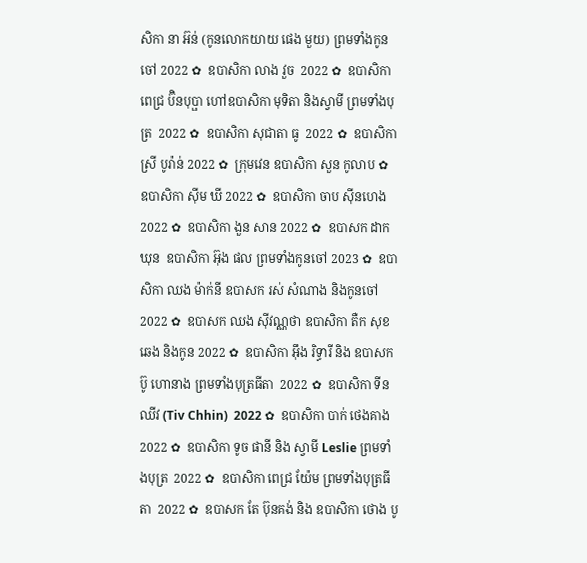សិកា នា អ៊ន់ (កូនលោកយាយ ផេង មួយ) ព្រមទាំងកូនចៅ 2022 ✿  ឧបាសិកា លាង វួច  2022 ✿  ឧបាសិកា ពេជ្រ ប៊ិនបុប្ផា ហៅឧបាសិកា មុទិតា និងស្វាមី ព្រមទាំងបុត្រ  2022 ✿  ឧបាសិកា សុជាតា ធូ  2022 ✿  ឧបាសិកា ស្រី បូរ៉ាន់ 2022 ✿  ក្រុមវេន ឧបាសិកា សួន កូលាប ✿  ឧបាសិកា ស៊ីម ឃី 2022 ✿  ឧបាសិកា ចាប ស៊ីនហេង 2022 ✿  ឧបាសិកា ងួន សាន 2022 ✿  ឧបាសក ដាក ឃុន  ឧបាសិកា អ៊ុង ផល ព្រមទាំងកូនចៅ 2023 ✿  ឧបាសិកា ឈង ម៉ាក់នី ឧបាសក រស់ សំណាង និងកូនចៅ  2022 ✿  ឧបាសក ឈង សុីវណ្ណថា ឧបាសិកា តឺក សុខឆេង និងកូន 2022 ✿  ឧបាសិកា អុឹង រិទ្ធារី និង ឧបាសក ប៊ូ ហោនាង ព្រមទាំងបុត្រធីតា  2022 ✿  ឧបាសិកា ទីន ឈីវ (Tiv Chhin)  2022 ✿  ឧបាសិកា បាក់ ថេងគាង 2022 ✿  ឧបាសិកា ទូច ផានី និង ស្វាមី Leslie ព្រមទាំងបុត្រ  2022 ✿  ឧបាសិកា ពេជ្រ យ៉ែម ព្រមទាំងបុត្រធីតា  2022 ✿  ឧបាសក តែ ប៊ុនគង់ និង ឧបាសិកា ថោង បូ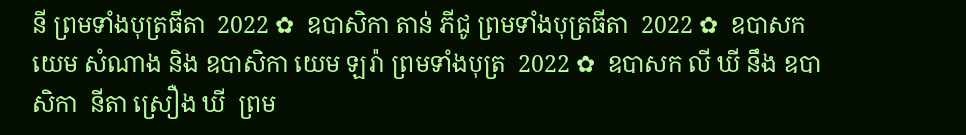នី ព្រមទាំងបុត្រធីតា  2022 ✿  ឧបាសិកា តាន់ ភីជូ ព្រមទាំងបុត្រធីតា  2022 ✿  ឧបាសក យេម សំណាង និង ឧបាសិកា យេម ឡរ៉ា ព្រមទាំងបុត្រ  2022 ✿  ឧបាសក លី ឃី នឹង ឧបាសិកា  នីតា ស្រឿង ឃី  ព្រម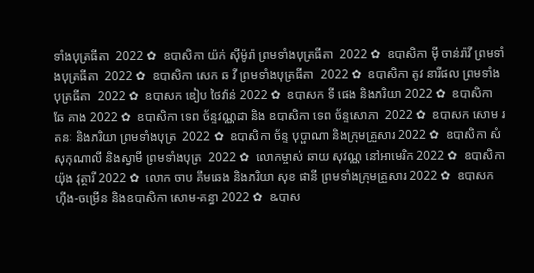ទាំងបុត្រធីតា  2022 ✿  ឧបាសិកា យ៉ក់ សុីម៉ូរ៉ា ព្រមទាំងបុត្រធីតា  2022 ✿  ឧបាសិកា មុី ចាន់រ៉ាវី ព្រមទាំងបុត្រធីតា  2022 ✿  ឧបាសិកា សេក ឆ វី ព្រមទាំងបុត្រធីតា  2022 ✿  ឧបាសិកា តូវ នារីផល ព្រមទាំងបុត្រធីតា  2022 ✿  ឧបាសក ឌៀប ថៃវ៉ាន់ 2022 ✿  ឧបាសក ទី ផេង និងភរិយា 2022 ✿  ឧបាសិកា ឆែ គាង 2022 ✿  ឧបាសិកា ទេព ច័ន្ទវណ្ណដា និង ឧបាសិកា ទេព ច័ន្ទសោភា  2022 ✿  ឧបាសក សោម រតនៈ និងភរិយា ព្រមទាំងបុត្រ  2022 ✿  ឧបាសិកា ច័ន្ទ បុប្ផាណា និងក្រុមគ្រួសារ 2022 ✿  ឧបាសិកា សំ សុកុណាលី និងស្វាមី ព្រមទាំងបុត្រ  2022 ✿  លោកម្ចាស់ ឆាយ សុវណ្ណ នៅអាមេរិក 2022 ✿  ឧបាសិកា យ៉ុង វុត្ថារី 2022 ✿  លោក ចាប គឹមឆេង និងភរិយា សុខ ផានី ព្រមទាំងក្រុមគ្រួសារ 2022 ✿  ឧបាសក ហ៊ីង-ចម្រើន និងឧបាសិកា សោម-គន្ធា 2022 ✿  ឩបាស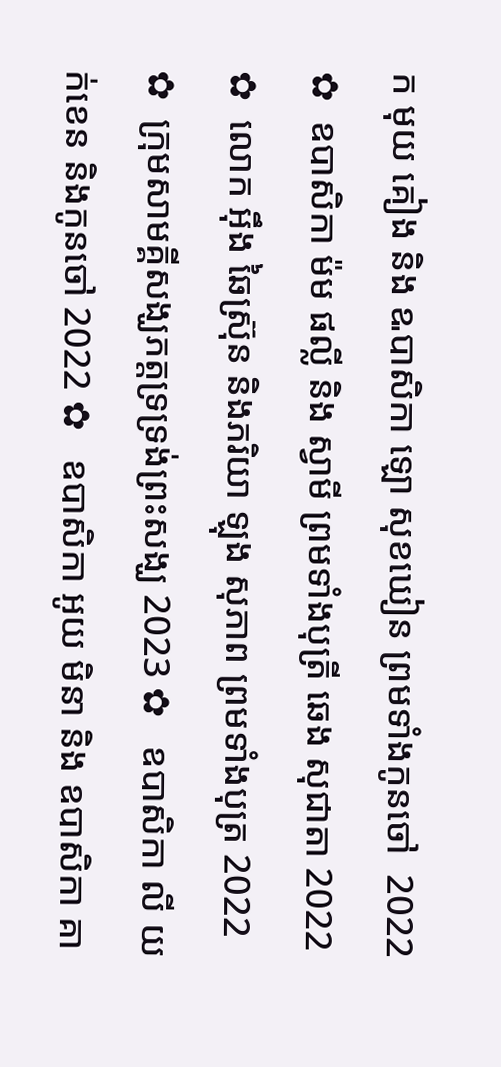ក មុយ គៀង និង ឩបាសិកា ឡោ សុខឃៀន ព្រមទាំងកូនចៅ  2022 ✿  ឧបាសិកា ម៉ម ផល្លី និង ស្វាមី ព្រមទាំងបុត្រី ឆេង សុជាតា 2022 ✿  លោក អ៊ឹង ឆៃស្រ៊ុន និងភរិយា ឡុង សុភាព ព្រមទាំងបុត្រ 2022 ✿  ក្រុមសាមគ្គីសង្ឃភត្តទ្រទ្រង់ព្រះសង្ឃ 2023 ✿   ឧបាសិកា លី យក់ខេន និងកូនចៅ 2022 ✿   ឧបាសិកា អូយ មិនា និង ឧបាសិកា គា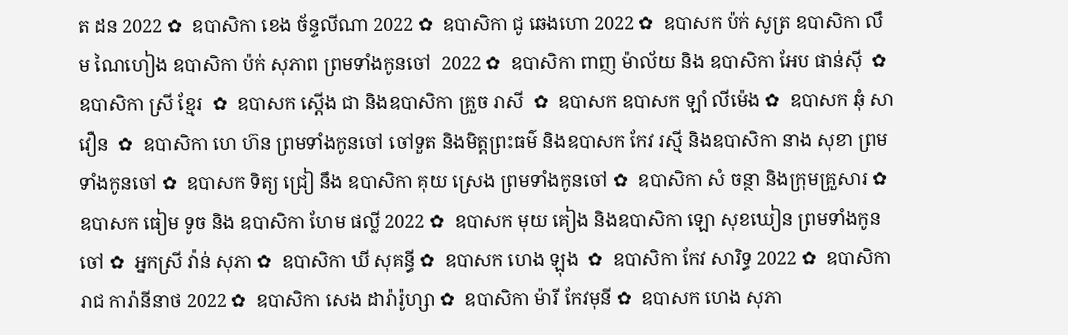ត ដន 2022 ✿  ឧបាសិកា ខេង ច័ន្ទលីណា 2022 ✿  ឧបាសិកា ជូ ឆេងហោ 2022 ✿  ឧបាសក ប៉ក់ សូត្រ ឧបាសិកា លឹម ណៃហៀង ឧបាសិកា ប៉ក់ សុភាព ព្រមទាំងកូនចៅ  2022 ✿  ឧបាសិកា ពាញ ម៉ាល័យ និង ឧបាសិកា អែប ផាន់ស៊ី  ✿  ឧបាសិកា ស្រី ខ្មែរ  ✿  ឧបាសក ស្តើង ជា និងឧបាសិកា គ្រួច រាសី  ✿  ឧបាសក ឧបាសក ឡាំ លីម៉េង ✿  ឧបាសក ឆុំ សាវឿន  ✿  ឧបាសិកា ហេ ហ៊ន ព្រមទាំងកូនចៅ ចៅទួត និងមិត្តព្រះធម៌ និងឧបាសក កែវ រស្មី និងឧបាសិកា នាង សុខា ព្រមទាំងកូនចៅ ✿  ឧបាសក ទិត្យ ជ្រៀ នឹង ឧបាសិកា គុយ ស្រេង ព្រមទាំងកូនចៅ ✿  ឧបាសិកា សំ ចន្ថា និងក្រុមគ្រួសារ ✿  ឧបាសក ធៀម ទូច និង ឧបាសិកា ហែម ផល្លី 2022 ✿  ឧបាសក មុយ គៀង និងឧបាសិកា ឡោ សុខឃៀន ព្រមទាំងកូនចៅ ✿  អ្នកស្រី វ៉ាន់ សុភា ✿  ឧបាសិកា ឃី សុគន្ធី ✿  ឧបាសក ហេង ឡុង  ✿  ឧបាសិកា កែវ សារិទ្ធ 2022 ✿  ឧបាសិកា រាជ ការ៉ានីនាថ 2022 ✿  ឧបាសិកា សេង ដារ៉ារ៉ូហ្សា ✿  ឧបាសិកា ម៉ារី កែវមុនី ✿  ឧបាសក ហេង សុភា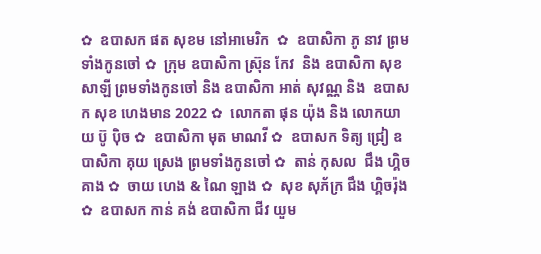✿  ឧបាសក ផត សុខម នៅអាមេរិក  ✿  ឧបាសិកា ភូ នាវ ព្រមទាំងកូនចៅ ✿  ក្រុម ឧបាសិកា ស្រ៊ុន កែវ  និង ឧបាសិកា សុខ សាឡី ព្រមទាំងកូនចៅ និង ឧបាសិកា អាត់ សុវណ្ណ និង  ឧបាសក សុខ ហេងមាន 2022 ✿  លោកតា ផុន យ៉ុង និង លោកយាយ ប៊ូ ប៉ិច ✿  ឧបាសិកា មុត មាណវី ✿  ឧបាសក ទិត្យ ជ្រៀ ឧបាសិកា គុយ ស្រេង ព្រមទាំងកូនចៅ ✿  តាន់ កុសល  ជឹង ហ្គិចគាង ✿  ចាយ ហេង & ណៃ ឡាង ✿  សុខ សុភ័ក្រ ជឹង ហ្គិចរ៉ុង ✿  ឧបាសក កាន់ គង់ ឧបាសិកា ជីវ យួម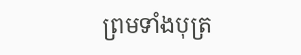ព្រមទាំងបុត្រ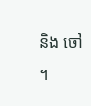និង ចៅ ។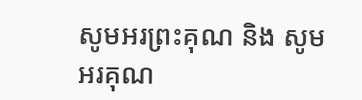សូមអរព្រះគុណ និង សូមអរគុណ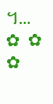។...       ✿  ✿  ✿